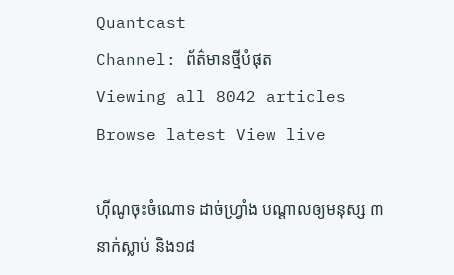Quantcast
Channel: ព័ត៌មានថ្មីបំផុត
Viewing all 8042 articles
Browse latest View live

ហ៊ីណូចុះចំណោទ ដាច់ហ្វ្រាំង បណ្តាលឲ្យមនុស្ស ៣នាក់ស្លាប់ និង១៨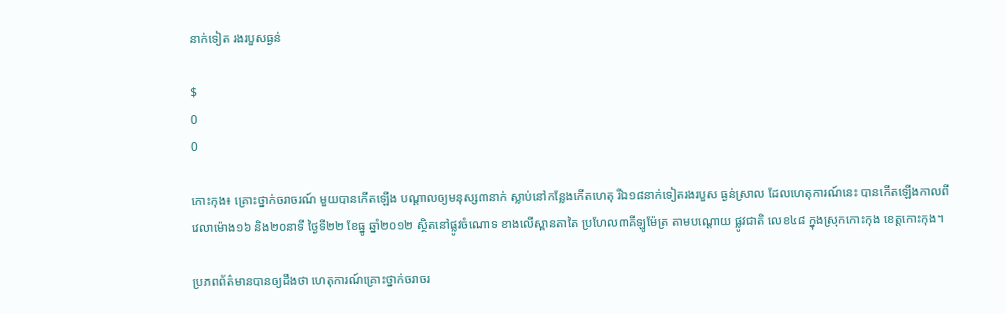នាក់ទៀត រងរបួសធ្ងន់

$
0
0

កោះកុង៖ គ្រោះថ្នាក់ចរាចរណ៍ មួយបានកើតឡើង បណ្តាលឲ្យមនុស្ស៣នាក់ ស្លាប់នៅកន្លែងកើតហេតុ រីឯ១៨នាក់ទៀតរងរបួស ធ្ងន់ស្រាល ដែលហេតុការណ៍នេះ បានកើតឡើងកាលពីវេលាម៉ោង១៦ និង២០នាទី ថ្ងៃទី២២ ខែធ្នូ ឆ្នាំ២០១២ ស្ថិតនៅផ្លូវចំណោទ ខាងលើស្ពានតាតៃ ប្រហែល៣គីឡូម៉ែត្រ តាមបណ្តោយ ផ្លូវជាតិ លេខ៤៨ ក្នុងស្រុកកោះកុង ខេត្តកោះកុង។

ប្រភពព័ត៌មានបានឲ្យដឹងថា ហេតុការណ៍គ្រោះថ្នាក់ចរាចរ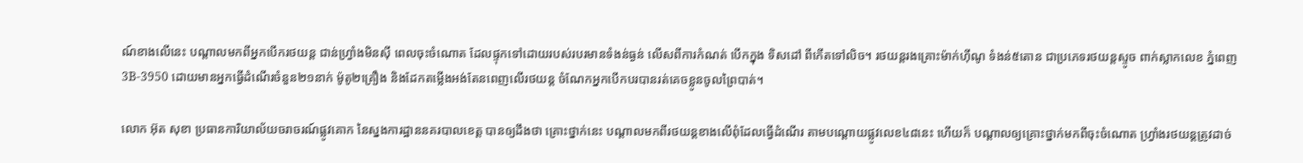ណ៍ខាងលើនេះ បណ្តាលមកពីអ្នកបើករថយន្ត ជាន់ហ្វ្រាំងមិនស៊ី ពេលចុះចំណោត ដែលផ្ទុកទៅដោយរបស់របរមានទំងន់ធ្ងន់ លើសពីការកំណត់ បើកក្នុង ទិសដៅ ពីកើតទៅលិច។ រថយន្តរងគ្រោះម៉ាក់ហ៊ីណូ ទំងន់៥តោន ជាប្រភេទរថយន្តស្ទូច ពាក់ស្លាកលេខ ភ្នំពេញ 3B-3950 ដោយមានអ្នកធ្វើដំណើរចំនួន២១នាក់ ម៉ូតូ២គ្រឿង និងដែកតម្លើងអង់តែនពេញលើរថយន្ត ចំណែកអ្នកបើកបរបានរត់គេចខ្លូនចូលព្រៃបាត់។

លោក អ៊ុត សុខា ប្រធានការិយាល័យចរាចរណ៍ផ្លូវគោក នៃស្នងការដ្ឋាននគរបាលខេត្ត បានឲ្យដឹងថា គ្រោះថ្នាក់នេះ បណ្តាលមកពីរថយន្តខាងលើពុំដែលធ្វើដំណើរ តាមបណ្តោយផ្លូវលេខ៤៨នេះ ហើយក៏ បណ្តាលឲ្យគ្រោះថ្នាក់មកពីចុះចំណោត ហ្វ្រាំងរថយន្តត្រូវដាច់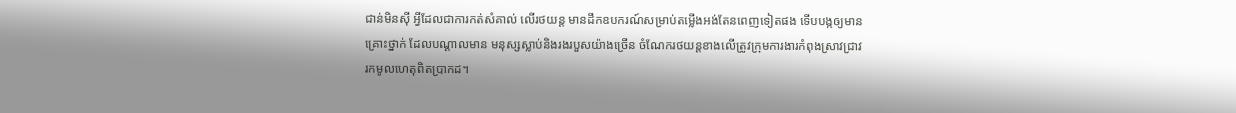ជាន់មិនស៊ី អ្វីដែលជាការកត់សំគាល់ លើរថយន្ត មានដឹកឧបករណ៍សម្រាប់តម្លើងអង់តែនពេញទៀតផង ទើបបង្កឲ្យមានគ្រោះថ្នាក់ ដែលបណ្តាលមាន មនុស្សស្លាប់និងរងរបួសយ៉ាងច្រើន ចំណែករថយន្តខាងលើត្រូវក្រុមការងារកំពុងស្រាវជ្រាវរកមូលហេតុពិតប្រាកដ។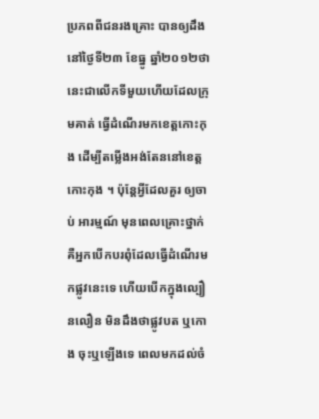ប្រភពពីជនរងគ្រោះ បានឲ្យដឹង នៅថ្ងៃទី២៣ ខែធ្នូ ឆ្នាំ២០១២ថា នេះជាលើកទីមួយហើយដែលក្រុមគាត់ ធ្វើដំណើរមកខេត្តកោះកុង ដើម្បីតម្លើងអង់តែននៅខេត្តកោះកុង ។ ប៉ុន្តែអ្វីដែលគួរ ឲ្យចាប់ អារម្មណ៍ មុនពេលគ្រោះថ្នាក់ គឺអ្នកបើកបរពុំដែលធ្វើដំណើរមកផ្លូវនេះទេ ហើយបើកក្នុងល្បឿនលឿន មិនដឹងថាផ្លូវបត ឬកោង ចុះឬឡើងទេ ពេលមកដល់ចំ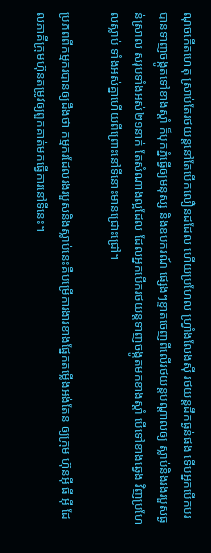ណុចកើតហេតុ ស្រាប់តែរថយន្តនៅតែបើកលឿនដដែល ហើយប្រហែល ហ្រ្វាំងលែងស៊ី រថយន្តដឹកធ្ងន់ផង ទើបអ្នកបើកបរបានទាញចង្កូតទៅខាងស្តាំ ក៏បុកភ្នំធ្វើឲ្យមនុស្ស និងឧបករណ៍ ផ្សេងៗខ្ទាតចេញពីលើរថយន្តបណ្តាលឲ្យ ស្លាប់និងរងរបួសធ្ងន់ស្រាល សរុបទាំងអស់២១នាក់ តែសំណាងល្អដែល ដែលអ្នកបើករថយន្តទាញចង្កូតមកខាងស្តាំ បើទៅខាងឆ្វេង វិញប្រហែលស្លាប់ ទាំងអស់គ្នាហើយពីព្រោះនៅទីនោះមានជ្រោះជ្រៅ។

ប្រភពពីកម្មករបានឲ្យដឹងថា កម្មករដែលរងរបួសនិងស្លាប់នេះគឺបម្រើការងារខាងផ្នែកតម្លើងអង់តែន ឲ្យក្រុម ហ៊ុនអ៊ី ធី អ៊ី ដែលភាគីក្រុមហ៊ុនតម្រូវឲ្យពួកគាត់មកធ្វើការនៅទីនេះ។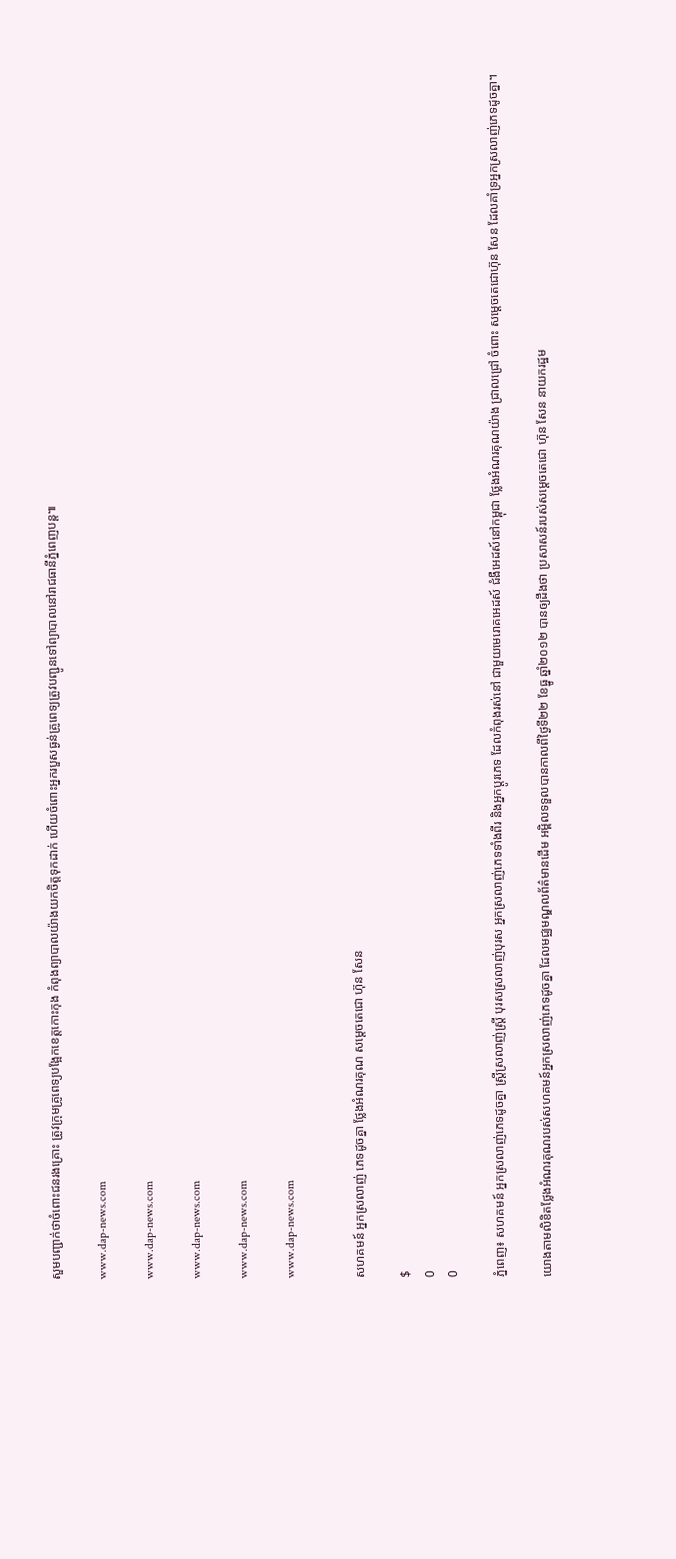សួមបញ្ជាក់ថាចំពោះជនរងគ្រោះ ត្រូវក្រុមគ្រូពេទ្យបង្អែកខេត្តកោះកុង កំពុងព្យាបាលយ៉ាងយកចិត្តទុកដាក់ ហើយចំពោះអ្នករបួសធ្ងន់គ្រូពេទ្យត្រូវបញ្ជូនទៅព្យាបាលនៅរាជធានីភ្នំពេញបន្ត៕

www.dap-news.com

www.dap-news.com

www.dap-news.com

www.dap-news.com

www.dap-news.com


សហគមន៍ អ្នកស្រលាញ់ ភេទដូចគ្នា ថ្លែងអំណរគុណ សម្តេចតេជោ ហ៊ុន សែន

$
0
0

ភ្នំពេញ៖ សហគមន៍ អ្នកស្រលាញ់ភេទដូចគ្នា ស្រ្តីស្រលាញ់ស្រ្តី បុរសស្រលាញ់បុរស អ្នកស្រលាញ់ភេទទាំងពីរ និងអ្នកប្តូរភេទ ដែលកំពុងរស់នៅ ជាមួយមេរោគអេដស៍ ជំងឺអេដស៍នៅកម្ពុជា ថ្លែងអំណរគុណយ៉ាង ជ្រាលជ្រៅ ចំពោះ សម្តេចតេជោហ៊ុន សែន ដែលគាំទ្រអ្នកស្រលាញ់ភេទដូចគ្នា។

យោងតាមលិខិតថ្លែងអំណរគុណរបស់សហគមន៍អ្នកស្រលាញ់ភេទដូចគ្នា ដែលមជ្ឈមណ្ឌលព័ត៌មានដើម អម្ពិលទទួលបានកាលពីថ្ងៃទី២២ ខែធ្នូ ឆ្នាំ២០១២ បានឲ្យដឹងថា ប្រសាសន៍របស់សម្តេចតេជោ ហ៊ុន សែន នាយករដ្ឋម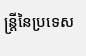ន្រ្តីនៃប្រទេស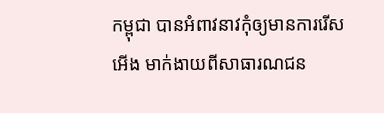កម្ពុជា បានអំពាវនាវកុំឲ្យមានការរើសអើង មាក់ងាយពីសាធារណជន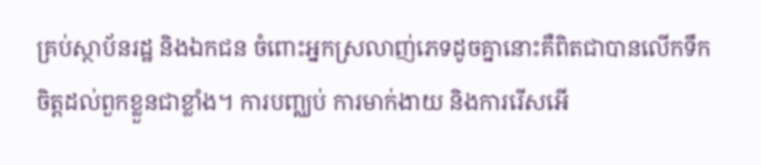គ្រប់ស្ថាប័នរដ្ឋ និងឯកជន ចំពោះអ្នកស្រលាញ់ភេទដូចគ្នានោះគឺពិតជាបានលើកទឹកចិត្តដល់ពួកខ្លួនជាខ្លាំង។ ការបញ្ឈប់ ការមាក់ងាយ និងការរើសអើ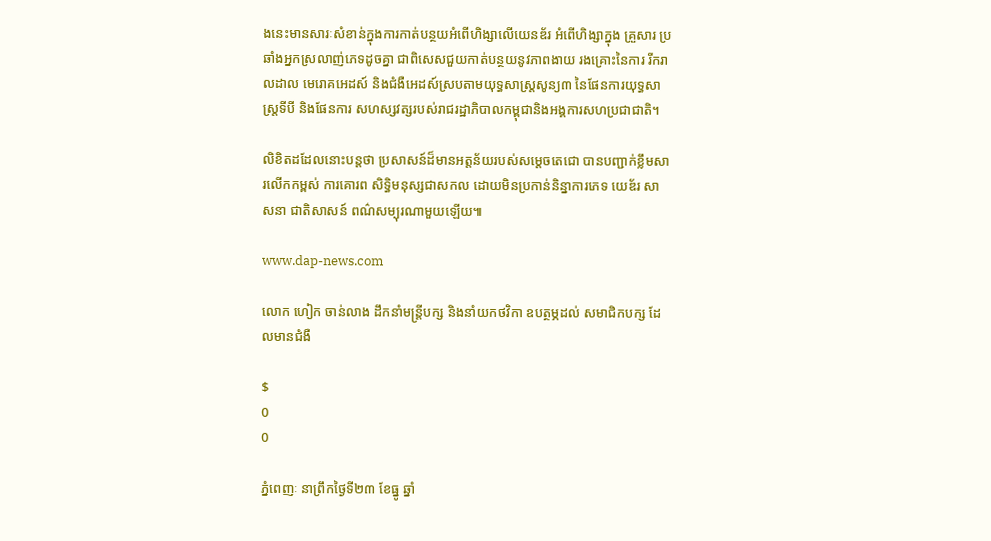ងនេះមានសារៈសំខាន់ក្នុងការកាត់បន្ថយអំពើហិង្សាលើយេនឌ័រ អំពើហិង្សាក្នុង គ្រួសារ ប្រឆាំងអ្នកស្រលាញ់ភេទដូចគ្នា ជាពិសេសជួយកាត់បន្ថយនូវភាពងាយ រងគ្រោះនៃការ រីករាលដាល មេរោគអេដស៍ និងជំងឺអេដស៍ស្របតាមយុទ្ធសាស្រ្តសូន្យ៣ នៃផែនការយុទ្ធសាស្រ្តទីបី និងផែនការ សហស្សវត្សរបស់រាជរដ្ឋាភិបាលកម្ពុជានិងអង្គការសហប្រជាជាតិ។

លិខិតដដែលនោះបន្តថា ប្រសាសន៍ដ៏មានអត្តន័យរបស់សម្តេចតេជោ បានបញ្ជាក់ខ្លឹមសារលើកកម្ពស់ ការគោរព សិទ្ធិមនុស្សជាសកល ដោយមិនប្រកាន់និន្នាការភេទ យេឌ័រ សាសនា ជាតិសាសន៍ ពណ៌សម្បុរណាមួយឡើយ៕

www.dap-news.com

លោក ហៀក ចាន់លាង ដឹកនាំមន្រ្តីបក្ស និងនាំយកថវិកា ឧបត្ថម្ភដល់ សមាជិកបក្ស ដែលមានជំងឺ

$
0
0

ភ្នំពេញៈ នាព្រឹកថ្ងៃទី២៣ ខែធ្នូ ឆ្នាំ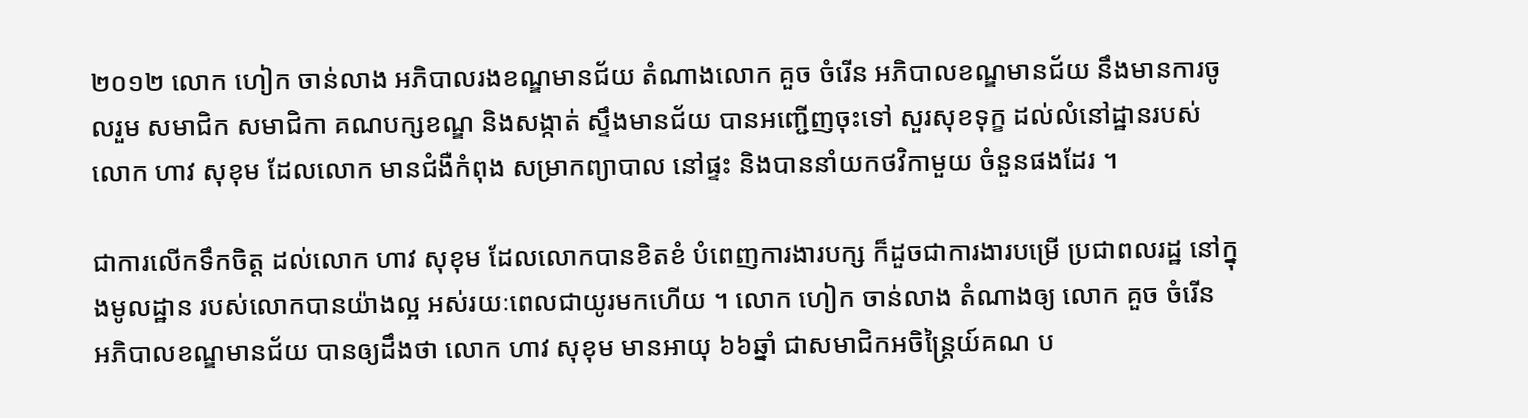២០១២ លោក ហៀក ចាន់លាង អភិបាលរងខណ្ឌមានជ័យ តំណាងលោក គួច ចំរើន អភិបាលខណ្ឌមានជ័យ នឹងមានការចូលរួម សមាជិក សមាជិកា គណបក្សខណ្ឌ និងសង្កាត់ ស្ទឹងមានជ័យ បានអញ្ជើញចុះទៅ សួរសុខទុក្ខ ដល់លំនៅដ្ឋានរបស់ លោក ហាវ សុខុម ដែលលោក មានជំងឺកំពុង សម្រាកព្យាបាល នៅផ្ទះ និងបាននាំយកថវិកាមួយ ចំនួនផងដែរ ។

ជាការលើកទឹកចិត្ត ដល់លោក ហាវ សុខុម ដែលលោកបានខិតខំ បំពេញការងារបក្ស ក៏ដួចជាការងារបម្រើ ប្រជាពលរដ្ឋ នៅក្នុងមូលដ្ឋាន របស់លោកបានយ៉ាងល្អ អស់រយៈពេលជាយូរមកហើយ ។ លោក ហៀក ចាន់លាង តំណាងឲ្យ លោក គួច ចំរើន  អភិបាលខណ្ឌមានជ័យ បានឲ្យដឹងថា លោក ហាវ សុខុម មានអាយុ ៦៦ឆ្នាំ ជាសមាជិកអចិន្រៃ្តយ៍គណ ប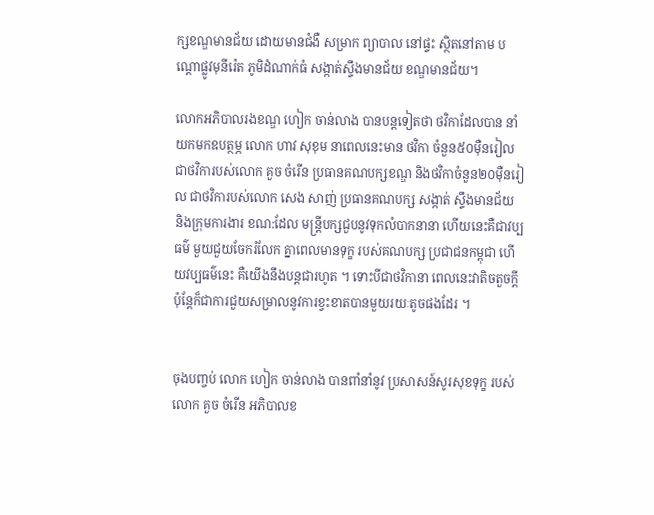ក្សខណ្ឌមានជ័យ ដោយមានជំងឺ សម្រាក ព្យាបាល នៅផ្ទះ ស្ថិតនៅតាម បណ្តោផ្លូវមុនីរ៉េត ភូមិដំណាក់ធំ សង្កាត់ស្ទឹងមានជ័យ ខណ្ឌមានជ័យ។

លោកអភិបាលរងខណ្ឌ ហៀក ចាន់លាង បានបន្តទៀតថា ថវិកាដែលបាន នាំយកមកឧបត្ថម្ភ លោក ហាវ សុខុម នាពេលនេះមាន ថវិកា ចំនួន៥០ម៉ឺនរៀល ជាថវិការបស់លោក គួច ចំរើន ប្រធានគណបក្សខណ្ឌ និងថវិកាចំនួន២០ម៉ឺនរៀល ជាថវិការបស់លោក សេង សាញ់ ប្រធានគណបក្ស សង្កាត់ ស្ទឹងមានជ័យ និងក្រុមការងារ ខណ:ដែល មន្រ្តីបក្សជួបនូវទុកលំបាកនានា ហើយនេះគឺជាវប្បធម៌ មួយជួយចែករំលែក គ្នាពេលមានទុក្ខ របស់គណបក្ស ប្រជាជនកម្ពុជា ហើយវប្បធម៌នេះ គឺយើងនឹងបន្តជារហូត ។ ទោះបីជាថវិកានា ពេលនេះវាតិចតួចក្តី ប៉ុន្តែក៏ជាការជួយសម្រាលនូវការខ្វះខាតបានមួយរយៈតូចផងដែរ ។


ចុងបញ្ចប់ លោក ហៀក ចាន់លាង បានពាំនាំនូវ ប្រសាសន៍សូរសុខទុក្ខ របស់លោក គួច ចំរើន អភិបាលខ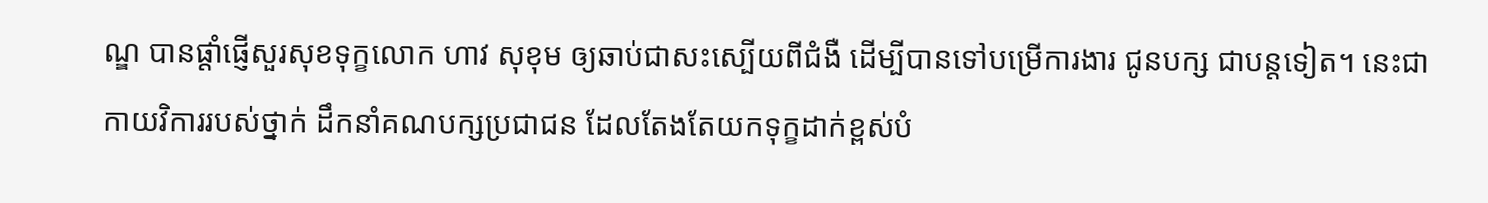ណ្ឌ បានផ្តាំផ្ញើសួរសុខទុក្ខលោក ហាវ សុខុម ឲ្យឆាប់ជាសះស្បើយពីជំងឺ ដើម្បីបានទៅបម្រើការងារ ជូនបក្ស ជាបន្តទៀត។ នេះជាកាយវិការរបស់ថ្នាក់ ដឹកនាំគណបក្សប្រជាជន ដែលតែងតែយកទុក្ខដាក់ខ្ពស់បំ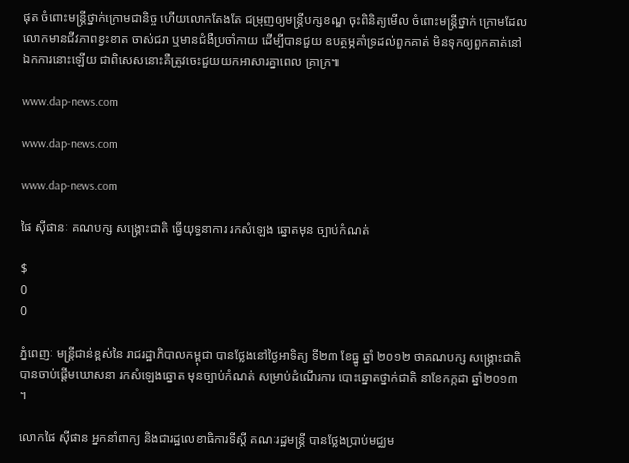ផុត ចំពោះមន្ត្រីថ្នាក់ក្រោមជានិច្ច ហើយលោកតែងតែ ជម្រុញឲ្យមន្រ្តីបក្សខណ្ឌ ចុះពិនិត្យមើល ចំពោះមន្ត្រីថ្នាក់ ក្រោមដែល លោកមានជីវភាពខ្វះខាត ចាស់ជរា ឬមានជំងឺប្រចាំកាយ ដើម្បីបានជួយ ឧបត្ថម្ភគាំទ្រដល់ពួកគាត់ មិនទុកឲ្យពួកគាត់នៅ ឯកការនោះឡើយ ជាពិសេសនោះគឺត្រូវចេះជួយយកអាសារគ្នាពេល គ្រាក្រ៕

www.dap-news.com

www.dap-news.com

www.dap-news.com

ផៃ ស៊ីផានៈ គណបក្ស សង្គ្រោះជាតិ ធ្វើយុទ្ធនាការ រកសំឡេង ឆ្នោតមុន ច្បាប់កំណត់

$
0
0

ភ្នំពេញៈ មន្ត្រីជាន់ខ្ពស់នៃ រាជរដ្ឋាភិបាលកម្ពុជា បានថ្លែងនៅថ្ងៃអាទិត្យ ទី២៣ ខែធ្នូ ឆ្នាំ ២០១២ ថាគណបក្ស សង្គ្រោះជាតិ បានចាប់ផ្តើមឃោសនា រកសំឡេងឆ្នោត មុនច្បាប់កំណត់ សម្រាប់ដំណើរការ បោះឆ្នោតថ្នាក់ជាតិ នាខែកក្កដា ឆ្នាំ២០១៣ ។

លោកផៃ ស៊ីផាន អ្នកនាំពាក្យ និងជារដ្ឋលេខាធិការទីស្តី គណៈរដ្ឋមន្ត្រី បានថ្លែងប្រាប់មជ្ឈម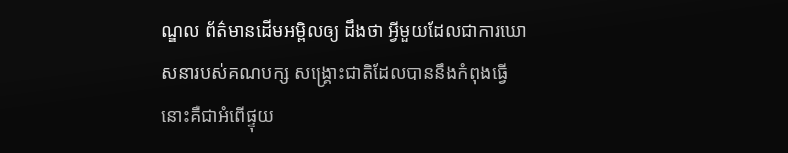ណ្ឌល ព័ត៌មានដើមអម្ពិលឲ្យ ដឹងថា អ្វីមួយដែលជាការឃោសនារបស់គណបក្ស សង្គ្រោះជាតិដែលបាននឹងកំពុងធ្វើ នោះគឺជាអំពើផ្ទុយ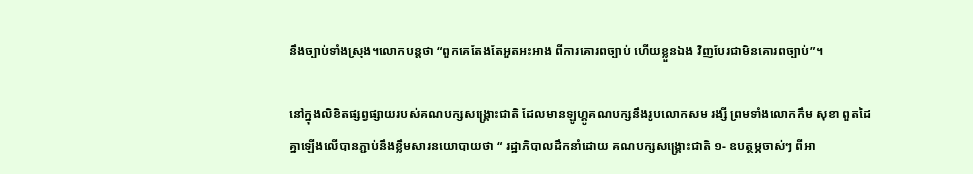នឹងច្បាប់ទាំងស្រុង។លោកបន្តថា “ពួកគេតែងតែអួតអះអាង ពីការគោរពច្បាប់ ហើយខ្លួនឯង វិញបែរជាមិនគោរពច្បាប់”។

នៅក្នុងលិខិតផ្សព្វផ្សាយរបស់គណបក្សសង្គ្រោះជាតិ ដែលមានឡូហ្គូគណបក្សនឹងរូបលោកសម រង្សី ព្រមទាំងលោកកឹម សុខា ពួតដៃគ្នាឡើងលើបានភ្ជាប់នឹងខ្លឹមសារនយោបាយថា “ រដ្ឋាភិបាលដឹកនាំដោយ គណបក្សសង្គ្រោះជាតិ ១- ឧបត្ថម្ភចាស់ៗ ពីអា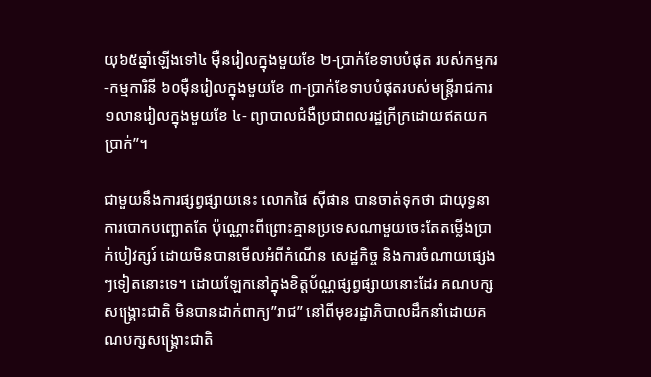យុ៦៥ឆ្នាំឡើងទៅ៤ ម៉ឺនរៀលក្នុងមួយខែ ២-ប្រាក់ខែទាបបំផុត របស់កម្មករ-កម្មការិនី ៦០ម៉ឺនរៀលក្នុងមួយខែ ៣-ប្រាក់ខែទាបបំផុតរបស់មន្ត្រីរាជការ១លានរៀលក្នុងមួយខែ ៤- ព្យាបាលជំងឺប្រជាពលរដ្ឋក្រីក្រដោយឥតយកប្រាក់”។

ជាមួយនឹងការផ្សព្វផ្សាយនេះ លោកផៃ ស៊ីផាន បានចាត់ទុកថា ជាយុទ្ធនាការបោកបញ្ឆោតតែ ប៉ុណ្ណោះពីព្រោះគ្មានប្រទេសណាមួយចេះតែតម្លើងប្រាក់បៀវត្សរ៍ ដោយមិនបានមើលអំពីកំណើន សេដ្ឋកិច្ច និងការចំណាយផ្សេងៗទៀតនោះទេ។ ដោយឡែកនៅក្នុងខិត្តប័ណ្ណផ្សព្វផ្សាយនោះដែរ គណបក្សសង្គ្រោះជាតិ មិនបានដាក់ពាក្យ”រាជ” នៅពីមុខរដ្ឋាភិបាលដឹកនាំដោយគណបក្សសង្គ្រោះជាតិ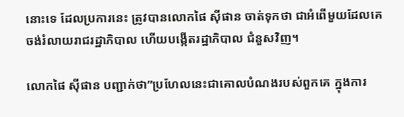នោះទេ ដែលប្រការនេះ ត្រូវបានលោកផៃ ស៊ីផាន ចាត់ទុកថា ជាអំពើមួយដែលគេ ចង់រំលាយរាជរដ្ឋាភិបាល ហើយបង្កើតរដ្ឋាភិបាល ជំនួសវិញ។

លោកផៃ ស៊ីផាន បញ្ជាក់ថា”ប្រហែលនេះជាគោលបំណងរបស់ពួកគេ ក្នុងការ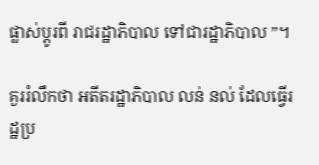ផ្លាស់ប្តូរពី រាជរដ្ឋាភិបាល ទៅជារដ្ឋាភិបាល ”។

គួររំលឹកថា អតីតរដ្ឋាភិបាល លន់ នល់ ដែលធ្វើរដ្ឋប្រ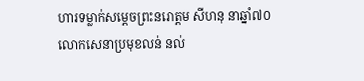ហារទម្លាក់សម្តេចព្រះនរោត្តម សីហនុ នាឆ្នាំ៧០ លោកសេនាប្រមុខលន់ នល់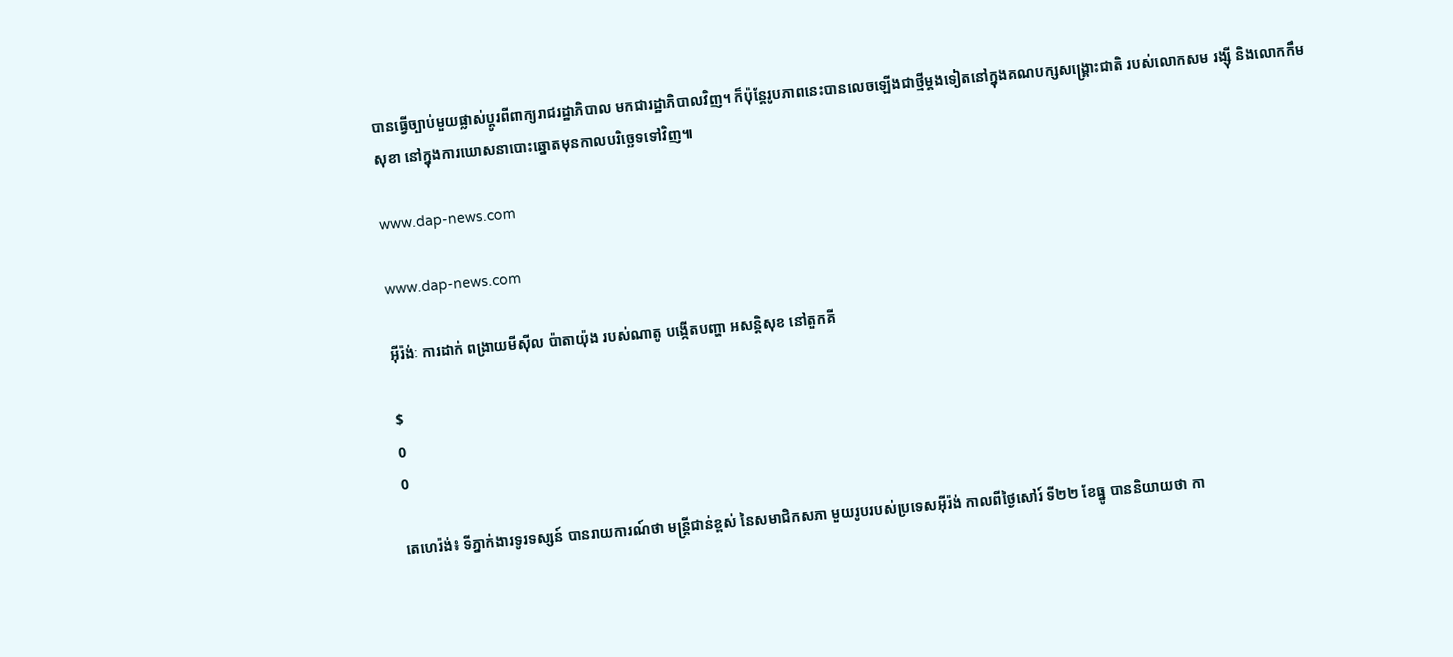បានធ្វើច្បាប់មួយផ្លាស់ប្តូរពីពាក្យរាជរដ្ឋាភិបាល មកជារដ្ឋាភិបាលវិញ។ ក៏ប៉ុន្តែរូបភាពនេះបានលេចឡើងជាថ្មីម្តងទៀតនៅក្នុងគណបក្សសង្គ្រោះជាតិ របស់លោកសម រង្ស៊ី និងលោកកឹម សុខា នៅក្នុងការឃោសនាបោះឆ្នោតមុនកាលបរិច្ឆេទទៅវិញ៕

www.dap-news.com

www.dap-news.com

អ៊ីរ៉ង់ៈ ការដាក់ ពង្រាយមីស៊ីល ប៉ាតាយ៉ុង របស់ណាតូ បង្កើតបញ្ហា អសន្តិសុខ នៅតួកគី

$
0
0

តេហេរ៉ង់៖ ទីភ្នាក់ងារទូរទស្សន៍ បានរាយការណ៍ថា មន្រ្តីជាន់ខ្ពស់ នៃសមាជិកសភា មួយរូបរបស់ប្រទេសអ៊ីរ៉ង់ កាលពីថ្ងៃសៅរ៍ ទី២២ ខែធ្នូ បាននិយាយថា កា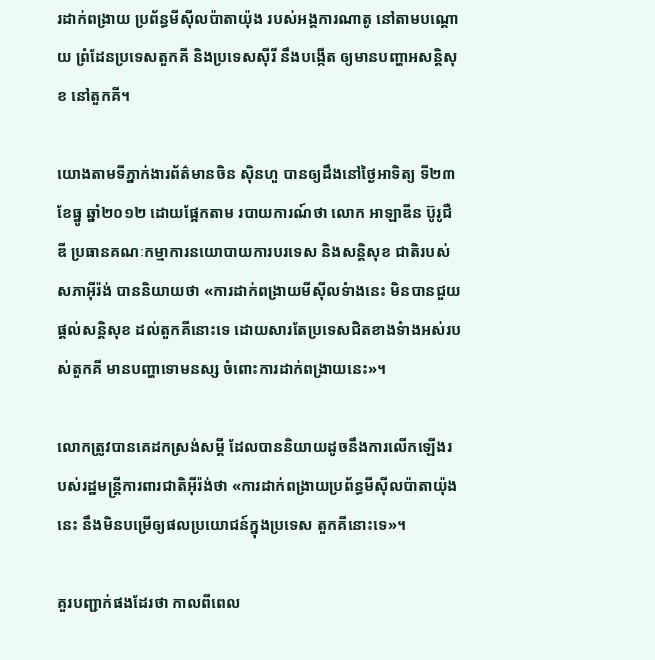រដាក់ពង្រាយ ប្រព័ន្ធមីស៊ីលប៉ាតាយ៉ុង របស់អង្គការណាតូ នៅតាមបណ្តោយ ព្រំដែនប្រទេសតួកគី និងប្រទេសស៊ីរី នឹងបង្កើត ឲ្យមានបញ្ហាអសន្តិសុខ នៅតួកគី។

យោងតាមទីភ្នាក់ងារព័ត៌មានចិន ស៊ិនហួ បានឲ្យដឹងនៅថ្ងៃអាទិត្យ ទី២៣ ខែធ្នូ ឆ្នាំ២០១២ ដោយផ្អែកតាម របាយការណ៍ថា លោក អាឡាឌីន ប៊ូរូជឺឌី ប្រធានគណៈកម្មាការនយោបាយការបរទេស និងសន្តិសុខ ជាតិរបស់សភាអ៊ីរ៉ង់ បាននិយាយថា «ការដាក់ពង្រាយមីស៊ីលទំាងនេះ មិនបានជួយផ្តល់សន្តិសុខ ដល់តួកគីនោះទេ ដោយសារតែប្រទេសជិតខាងទំាងអស់របស់តួកគី មានបញ្ហាទោមនស្ស ចំពោះការដាក់ពង្រាយនេះ»។

លោកត្រូវបានគេដកស្រង់សម្តី ដែលបាននិយាយដូចនឹងការលើកឡើងរបស់រដ្ឋមន្រ្តីការពារជាតិអ៊ីរ៉ង់ថា «ការដាក់ពង្រាយប្រព័ន្ធមីស៊ីលប៉ាតាយ៉ុងនេះ នឹងមិនបម្រើឲ្យផលប្រយោជន៍ក្នុងប្រទេស តួកគីនោះទេ»។

គួរបញ្ជាក់ផងដែរថា កាលពីពេល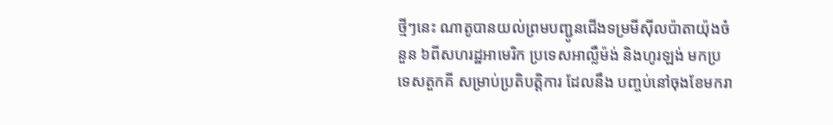ថ្មីៗនេះ ណាតូបានយល់ព្រមបញ្ជូនជើងទម្រមីស៊ីលប៉ាតាយ៉ុងចំនួន ៦ពីសហរដ្ឋអាមេរិក ប្រទេសអាល្លឺម៉ង់ និងហូរឡង់ មកប្រទេសតួកគី សម្រាប់ប្រតិបត្តិការ ដែលនឹង បញ្ចប់នៅចុងខែមករា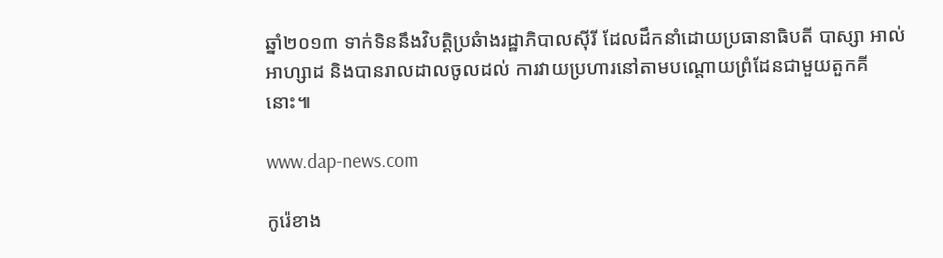ឆ្នាំ២០១៣ ទាក់ទិននឹងវិបត្តិប្រឆំាងរដ្ឋាភិបាលស៊ីរី ដែលដឹកនាំដោយប្រធានាធិបតី បាស្សា អាល់អាហ្សាដ និងបានរាលដាលចូលដល់ ការវាយប្រហារនៅតាមបណ្តោយព្រំដែនជាមួយតួកគីនោះ៕

www.dap-news.com

កូរ៉េខាង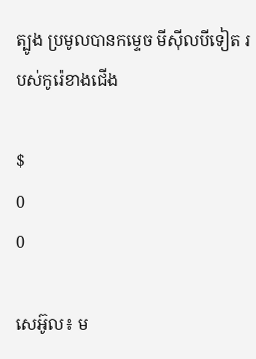ត្បូង ប្រមូលបានកម្ទេច មីស៊ីលបីទៀត របស់កូរ៉េខាងជើង

$
0
0

សេអ៊ូល៖ ម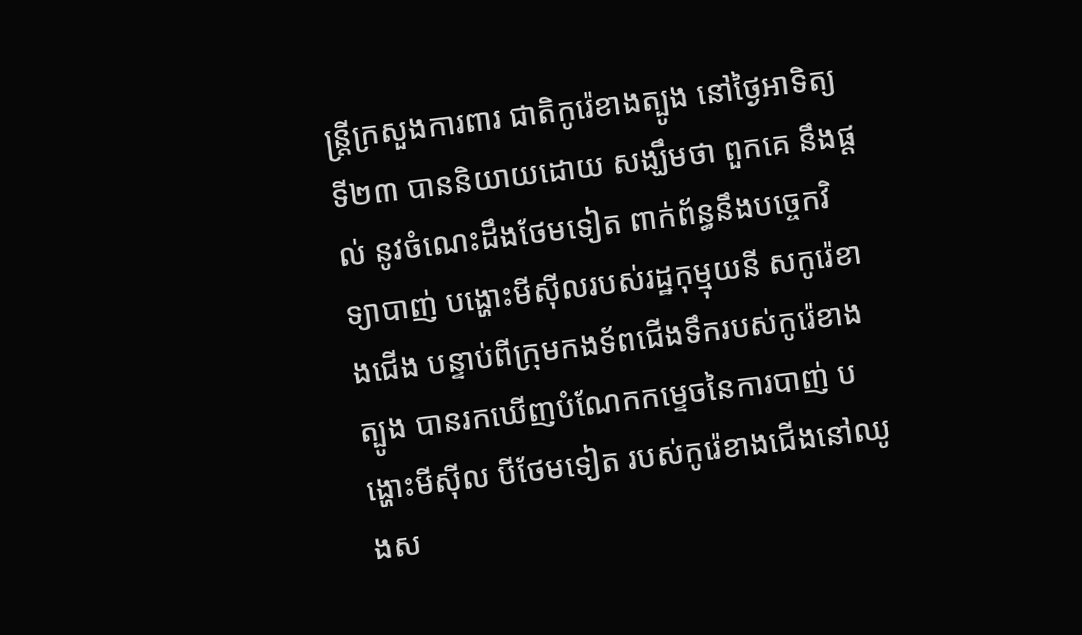ន្រ្តីក្រសួងការពារ ជាតិកូរ៉េខាងត្បូង នៅថ្ងៃអាទិត្យ ទី២៣ បាននិយាយដោយ សង្ឃឹមថា ពួកគេ នឹងផ្តល់ នូវចំណេះដឹងថែមទៀត ពាក់ព័ន្ធនឹងបច្ចេកវិទ្យាបាញ់ បង្ហោះមីស៊ីលរបស់រដ្ឋកុម្មុយនី សកូរ៉េខាងជើង បន្ទាប់ពីក្រុមកងទ័ពជើងទឹករបស់កូរ៉េខាងត្បូង បានរកឃើញបំណែកកម្ទេចនៃការបាញ់ បង្ហោះមីស៊ីល បីថែមទៀត របស់កូរ៉េខាងជើងនៅឈូងស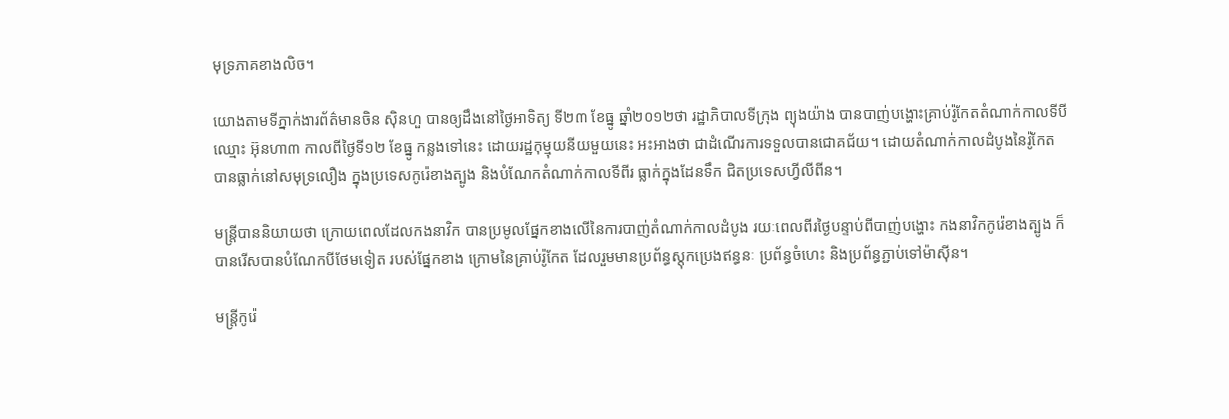មុទ្រភាគខាងលិច។

យោងតាមទីភ្នាក់ងារព័ត៌មានចិន ស៊ិនហួ បានឲ្យដឹងនៅថ្ងៃអាទិត្យ ទី២៣ ខែធ្នូ ឆ្នាំ២០១២ថា រដ្ឋាភិបាលទីក្រុង ព្យុងយ៉ាង បានបាញ់បង្ហោះគ្រាប់រ៉ូកែតតំណាក់កាលទីបីឈ្មោះ អ៊ុនហា៣ កាលពីថ្ងៃទី១២ ខែធ្នូ កន្លងទៅនេះ ដោយរដ្ឋកុម្មុយនីយមួយនេះ អះអាងថា ជាដំណើរការទទួលបានជោគជ័យ។ ដោយតំណាក់កាលដំបូងនៃរ៉ូកែត បានធ្លាក់នៅសមុទ្រលឿង ក្នុងប្រទេសកូរ៉េខាងត្បូង និងបំណែកតំណាក់កាលទីពីរ ធ្លាក់ក្នុងដែនទឹក ជិតប្រទេសហ្វីលីពីន។

មន្រ្តីបាននិយាយថា ក្រោយពេលដែលកងនាវិក បានប្រមូលផ្នែកខាងលើនៃការបាញ់តំណាក់កាលដំបូង រយៈពេលពីរថ្ងៃបន្ទាប់ពីបាញ់បង្ហោះ កងនាវិកកូរ៉េខាងត្បូង ក៏បានរើសបានបំណែកបីថែមទៀត របស់ផ្នែកខាង ក្រោមនៃគ្រាប់រ៉ូកែត ដែលរួមមានប្រព័ន្ធស្តុកប្រេងឥន្ធនៈ ប្រព័ន្ធចំហេះ និងប្រព័ន្ធភ្ជាប់ទៅម៉ាស៊ីន។

មន្រ្តីកូរ៉េ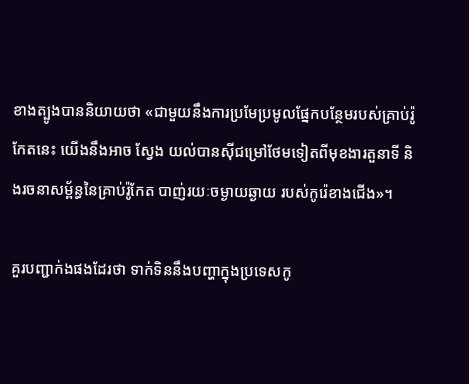ខាងត្បូងបាននិយាយថា «ជាមួយនឹងការប្រមែប្រមូលផ្នែកបន្ថែមរបស់គ្រាប់រ៉ូកែតនេះ យើងនឹងអាច ស្វែង យល់បានស៊ីជម្រៅថែមទៀតពីមុខងារតួនាទី និងរចនាសម្ព័ន្ធនៃគ្រាប់រ៉ូកែត បាញ់រយៈចម្ងាយឆ្ងាយ របស់កូរ៉េខាងជើង»។

គួរបញ្ជាក់ងផងដែរថា ទាក់ទិននឹងបញ្ហាក្នុងប្រទេសកូ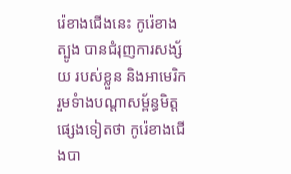រ៉េខាងជើងនេះ កូរ៉េខាងត្បូង បានជំរុញការសង្ស័យ របស់ខ្លួន និងអាមេរិក រួមទំាងបណ្តាសម្ព័ន្ធមិត្តផ្សេងទៀតថា កូរ៉េខាងជើងបា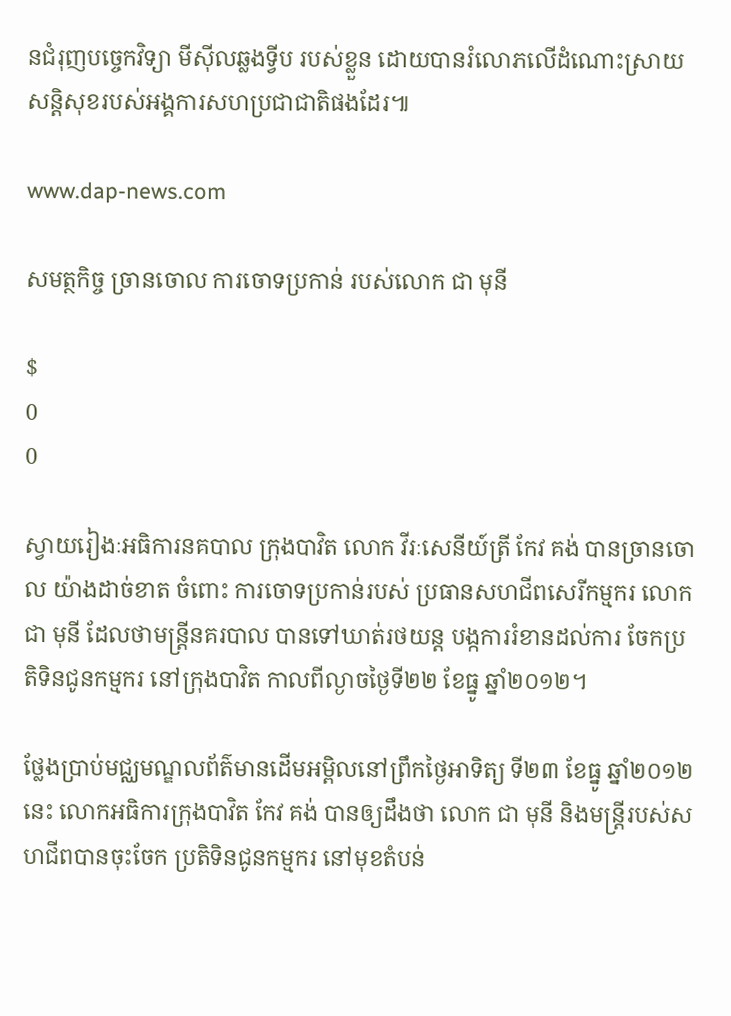នជំរុញបច្ចេកវិទ្យា មីស៊ីលឆ្លងទ្វីប របស់ខ្លួន ដោយបានរំលោភលើដំណោះស្រាយសន្តិសុខរបស់អង្គការសហប្រជាជាតិផងដែរ៕

www.dap-news.com

សមត្ថកិច្ច ច្រានចោល ការចោទប្រកាន់ របស់លោក ជា មុនី

$
0
0

ស្វាយរៀងៈអធិការនគបាល ក្រុងបាវិត លោក វីរៈសេនីយ៍ត្រី កែវ គង់ បានច្រានចោល យ៉ាងដាច់ខាត ចំពោះ ការចោទប្រកាន់របស់ ប្រធានសហជីពសេរីកម្មករ លោក ជា មុនី ដែលថាមន្រ្តីនគរបាល បានទៅឃាត់រថយន្ត បង្កការរំខានដល់ការ ចែកប្រតិទិនជូនកម្មករ នៅក្រុងបាវិត កាលពីល្ងាចថ្ងៃទី២២ ខែធ្នូ ឆ្នាំ២០១២។

ថ្លែងប្រាប់មជ្ឈមណ្ឌលព័ត៌មានដើមអម្ពិលនៅព្រឹកថ្ងៃអាទិត្យ ទី២៣ ខែធ្នូ ឆ្នាំ២០១២នេះ លោកអធិការក្រុងបាវិត កែវ គង់ បានឲ្យដឹងថា លោក ជា មុនី និងមន្រ្តីរបស់សហជីពបានចុះចែក ប្រតិទិនជូនកម្មករ នៅមុខតំបន់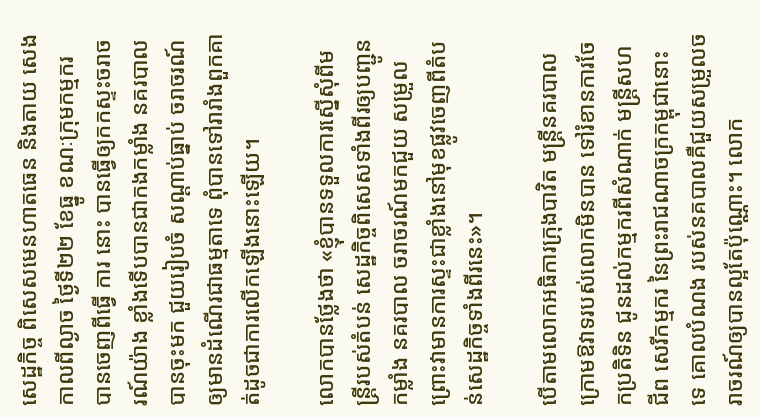សេដ្ឋកិច្ច ពិសេសមេនហាតធេន និងតាយ សេង កាលពីល្ងាច ថ្ងៃទី២២ ខែធ្នូ ខណៈក្រុមកម្មករ បានចេញពីធ្វើ ការ នោះ បានធ្វើឲ្យកកស្ទះចរាចរណ៍យ៉ាង ខ្លាំងទើបបានជាកងកម្លាំង នគរបាលបានចុះមក ជួយរៀបចំ សណ្ដាប់ធ្នាប់ ចរាចរណ៍ឲ្យមានដំណើរជាធម្មតាទេ ពុំបានទៅរារាំងពួកគាត់ដូចជាការលើកឡើងនោះឡើយ។

លោកបានថ្លែងថា «ខ្ញុំបានទទួលការស្នើសុំពីមន្រ្តីរបស់តំបន់ សេដ្ឋកិច្ចពិសេសទាំងពីរឲ្យបញ្ជូន កម្លាំង នគរបាល ចរាចរណ៍មកជួយ សម្រួល ព្រោះវាមានការស្ទះជាខ្លាំងនៅមុខផ្លូវចេញពីតំបន់សេដ្ឋកិច្ចទាំងពីរនេះ»។

បើតាមលោកអធិការក្រុងបាវិត មន្រ្តីនគរបាលក្រោមឱវាទរបស់លោកមិនបាន ទៅរំខានការចែកប្រតិទិន ជូនដល់កម្មករពីសំណាក់ មន្រ្តីសហជីព សេរីកម្មករ នៃព្រះរាជណាចក្រកម្ពុជានោះទេ គោលបំណង របស់នគបាលគឺជួយសម្រួលចរាចរណ៍ឲ្យបានល្អតែប៉ុណ្ណោះ។ លោក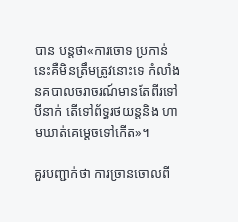បាន បន្តថា«ការចោទ ប្រកាន់នេះគឺមិនត្រឹមត្រូវនោះទេ កំលាំងនគបាលចរាចរណ៍មានតែពីរទៅបីនាក់ តើទៅព័ទ្ធរថយន្តនិង ហាមឃាត់គេម្ដេចទៅកើត»។

គួរបញ្ជាក់ថា ការច្រានចោលពី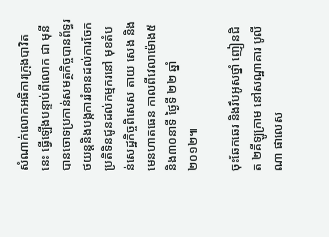សំណាក់លោកអធិការក្រុងបាវិតនេះ ធ្វើឡើងបន្ទាប់ពីលោក ជា មុនី បានចោទប្រកាន់សមត្ថកិច្ចបានព័ទ្ធរថយន្តនិងបង្កការរំខានដល់ការចែកប្រតិទិនជូនដល់កម្មករនៅ មុខតំបន់សេដ្ឋកិច្ចពិសេស តាយ សេង និង មេនហាតធេន កាលពីវេលាម៉ោង៥និង៣០នាទី ថ្ងៃទី ២២ ឆ្នាំ ២០១២៕

ចុះឆែកឆេរ និងរឹបអូសថ្នាំ ញៀនជិត ២គីឡូក្រាម នៅសណ្ឋាគារ បូលីណា ផាលេស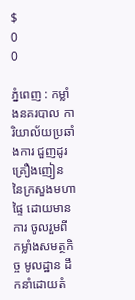$
0
0

ភ្នំពេញ : កម្លាំងនគរបាល ការិយាល័យប្រឆាំងការ ជួញដូរ គ្រឿងញៀន នៃក្រសួងមហាផ្ទៃ ដោយមានការ ចូលរួមពី កម្លាំងសមត្ថកិច្ច មូលដ្ឋាន ដឹកនាំដោយតំ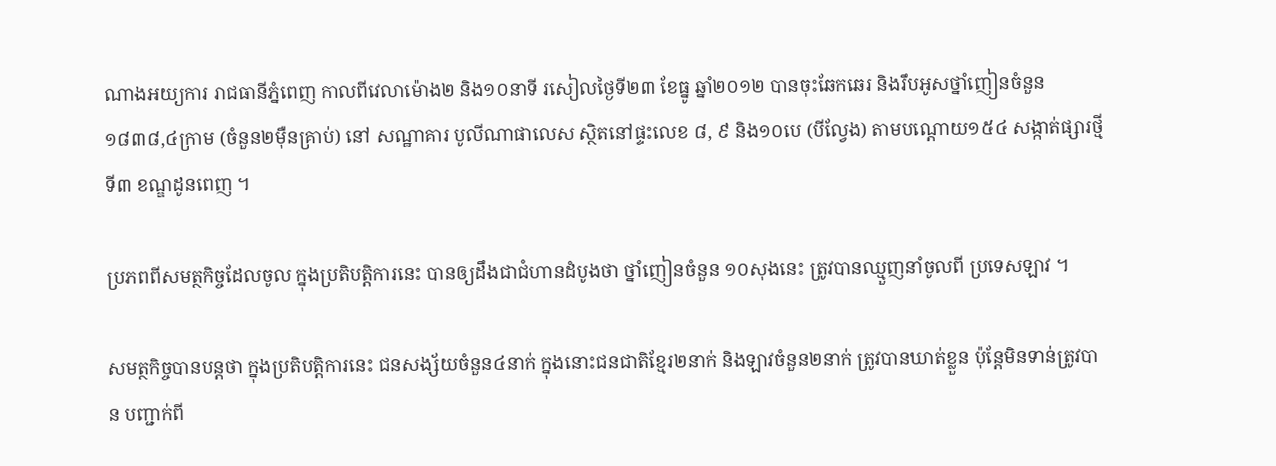ណាងអយ្យការ រាជធានីភ្នំពេញ កាលពីវេលាម៉ោង២ និង១០នាទី រសៀលថ្ងៃទី២៣ ខែធ្នូ ឆ្នាំ២០១២ បានចុះឆែកឆេរ និងរឹបអូសថ្នាំញៀនចំនួន ១៨៣៨,៤ក្រាម (ចំនួន២ម៉ឺនគ្រាប់) នៅ សណ្ឋាគារ បូលីណាផាលេស ស្ថិតនៅផ្ទះលេខ ៨, ៩ និង១០បេ (បីល្វែង) តាមបណ្តោយ១៥៤ សង្កាត់ផ្សារថ្មី ទី៣ ខណ្ឌដូនពេញ ។

ប្រភពពីសមត្ថកិច្ចដែលចូល ក្នុងប្រតិបត្តិការនេះ បានឲ្យដឹងជាជំហានដំបូងថា ថ្នាំញៀនចំនួន ១០សុងនេះ ត្រូវបានឈ្មួញនាំចូលពី ប្រទេសឡាវ ។

សមត្ថកិច្ចបានបន្តថា ក្នុងប្រតិបត្តិការនេះ ជនសង្ស័យចំនួន៤នាក់ ក្នុងនោះជនជាតិខ្មែរ២នាក់ និងឡាវចំនួន២នាក់ ត្រូវបានឃាត់ខ្លួន ប៉ុន្តែមិនទាន់ត្រូវបាន បញ្ជាក់ពី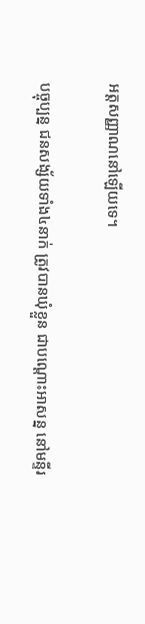អត្តសញ្ញាណនៅឡើយទេ។

បច្ចុប្បន្ន ជនសង្ស័យទាំង៤នាក់ ត្រូវបានឃុំខ្លួន ជាបណ្តោះអាសន្ន នៅមន្ទីរ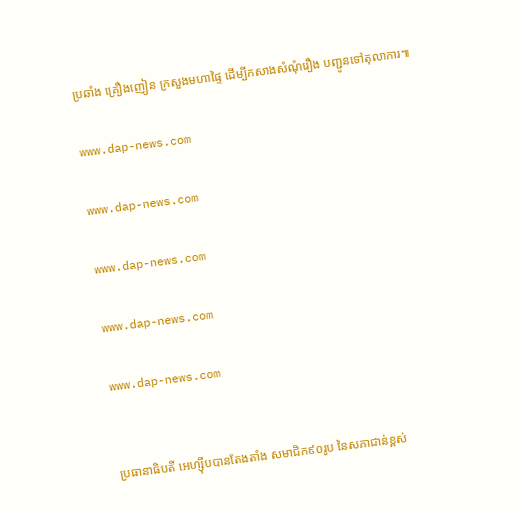ប្រឆាំង គ្រឿងញៀន ក្រសួងមហាផ្ទៃ ដើម្បីកសាងសំណុំរឿង បញ្ជូនទៅតុលាការ៕

www.dap-news.com

www.dap-news.com

www.dap-news.com

www.dap-news.com

www.dap-news.com


ប្រធានាធិបតី អេហ្ស៊ីបបានតែងតាំង សមាជិក៩០រូប នៃសភាជាន់ខ្ពស់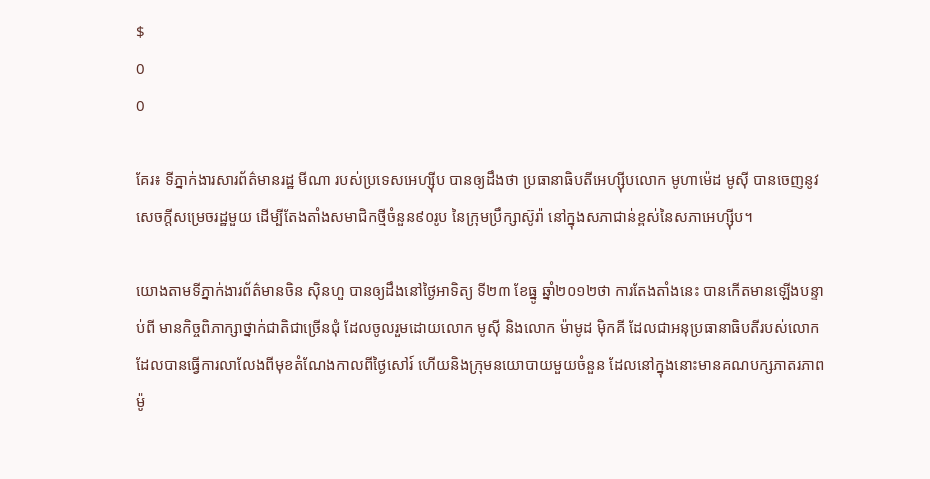$
0
0

គែរ៖ ទីភ្នាក់ងារសារព័ត៌មានរដ្ឋ មីណា របស់ប្រទេសអេហ្ស៊ីប បានឲ្យដឹងថា ប្រធានាធិបតីអេហ្ស៊ីបលោក មូហាម៉េដ មូស៊ី បានចេញនូវសេចក្តីសម្រេចរដ្ឋមួយ ដើម្បីតែងតាំងសមាជិកថ្មីចំនួន៩០រូប នៃក្រុមប្រឹក្សាស៊ូរ៉ា នៅក្នុងសភាជាន់ខ្ពស់នៃសភាអេហ្ស៊ីប។

យោងតាមទីភ្នាក់ងារព័ត៌មានចិន ស៊ិនហួ បានឲ្យដឹងនៅថ្ងៃអាទិត្យ ទី២៣ ខែធ្នូ ឆ្នាំ២០១២ថា ការតែងតាំងនេះ បានកើតមានឡើងបន្ទាប់ពី មានកិច្ចពិភាក្សាថ្នាក់ជាតិជាច្រើនជុំ ដែលចូលរួមដោយលោក មូស៊ី និងលោក ម៉ាមូដ ម៉ិកគី ដែលជាអនុប្រធានាធិបតីរបស់លោក ដែលបានធ្វើការលាលែងពីមុខតំណែងកាលពីថ្ងៃសៅរ៍ ហើយនិងក្រុមនយោបាយមួយចំនួន ដែលនៅក្នុងនោះមានគណបក្សភាតរភាពម៉ូ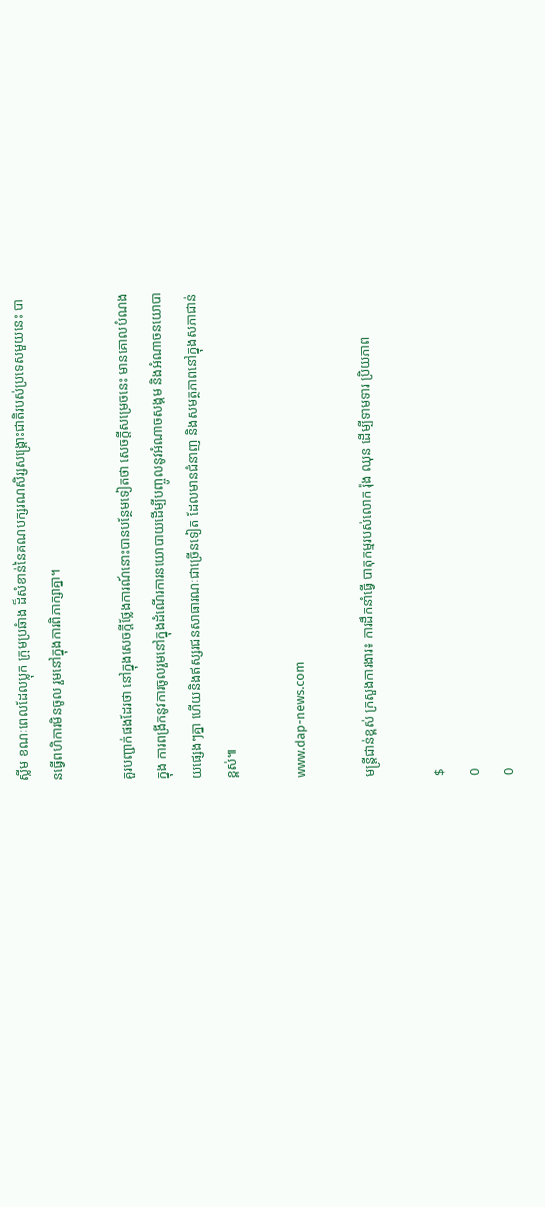ស្លីម ខណៈពេលដែលប្លុក ក្រុមប្រឆំាង ដ៏សំខាន់នៃគណបក្សរណសិរ្សសង្រ្គោះជាតិរបស់ប្រទេសមួយនេះ បានធ្វើពហិការមិនចូល រួមនៅក្នុងការពិភាក្សាគ្នា។

គួរបញ្ជាក់ផងដែរថា នៅក្នុងសេចក្តីថ្លែងការណ៍នោះបានបន្ថែមទៀតថា សេចក្តីសម្រេចនេះ មានគោលបំណងក្នុង ការពង្រីកនូវការចូលរួមនៅក្នុងដំណើរការនយោបាយដើម្បីបញ្ចូលនូវអំណាចសង្គម និងអំណាចនយោបាយផ្សេងៗគ្នា ហើយនិងឥស្សរជនសាធារណៈជាច្រើនទៀត ដែលមានជំនាញ និងសមត្ថភាពនៅក្នុងសភាជាន់ខ្ពស់៕

www.dap-news.com

មន្រ្តីជាន់ខ្ពស់ ក្រសួងការងារ៖ ការដឹកនាំធ្វើ បាតុកម្មរបស់លោក រ៉ុង ឈុន ដើម្បីទាមទារ ប្រិយភាព

$
0
0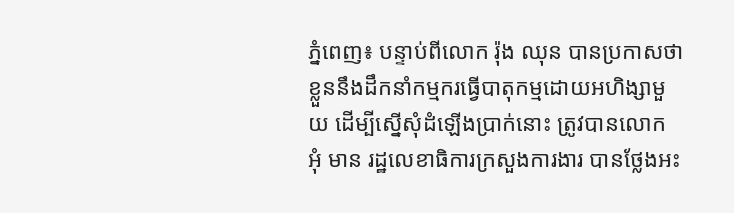ភ្នំពេញ៖ បន្ទាប់ពីលោក រ៉ុង ឈុន បានប្រកាសថា ខ្លួននឹងដឹកនាំកម្មករធ្វើបាតុកម្មដោយអហិង្សាមួយ ដើម្បីស្នើសុំដំឡើងប្រាក់នោះ ត្រូវបានលោក អុំ មាន រដ្ឋលេខាធិការក្រសួងការងារ បានថ្លែងអះ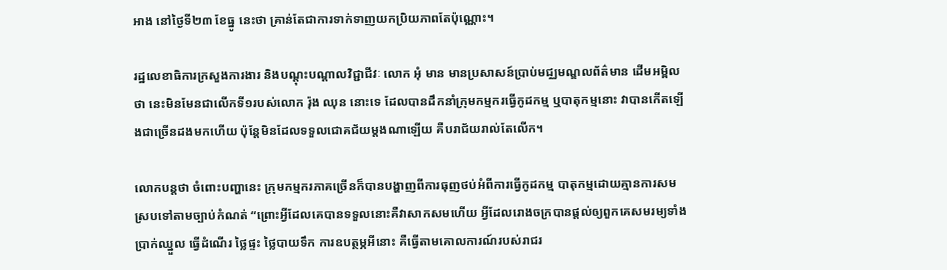អាង នៅថ្ងៃទី២៣ ខែធ្នូ នេះថា គ្រាន់តែជាការទាក់ទាញយកប្រិយភាពតែប៉ុណ្ណោះ។

រដ្ឋលេខាធិការក្រសួងការងារ និងបណ្តុះបណ្តាលវិជ្ជាជីវៈ លោក អុំ មាន មានប្រសាសន៍ប្រាប់មជ្ឈមណ្ឌលព័ត៌មាន ដើមអម្ពិលថា នេះមិនមែនជាលើកទី១របស់លោក រ៉ុង ឈុន នោះទេ ដែលបានដឹកនាំក្រុមកម្មករធ្វើកូដកម្ម ឬបាតុកម្មនោះ វាបានកើតឡើងជាច្រើនដងមកហើយ ប៉ុន្តែមិនដែលទទួលជោគជ័យម្តងណាឡើយ គឺបរាជ័យរាល់តែលើក។

លោកបន្តថា ចំពោះបញ្ហានេះ ក្រុមកម្មករភាគច្រើនក៏បានបង្ហាញពីការធុញថប់អំពីការធ្វើកូដកម្ម បាតុកម្មដោយគ្មានការសមស្របទៅតាមច្បាប់កំណត់ “ព្រោះអ្វីដែលគេបានទទួលនោះគឺវាសាកសមហើយ អ្វីដែលរោងចក្របានផ្តល់ឲ្យពួកគេសមរម្យទាំងប្រាក់ឈ្នួល ធ្វើដំណើរ ថ្លៃផ្ទះ ថ្លៃបាយទឹក ការឧបត្ថម្ភអីនោះ គឺធ្វើតាមគោលការណ៍របស់រាជរ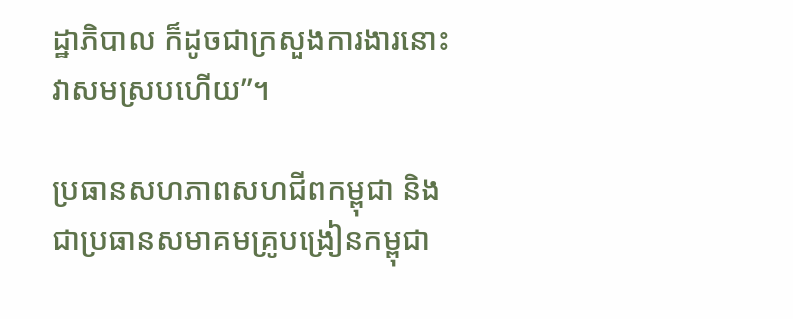ដ្ឋាភិបាល ក៏ដូចជាក្រសួងការងារនោះវាសមស្របហើយ”។

ប្រធានសហភាពសហជីពកម្ពុជា និងជាប្រធានសមាគមគ្រូបង្រៀនកម្ពុជា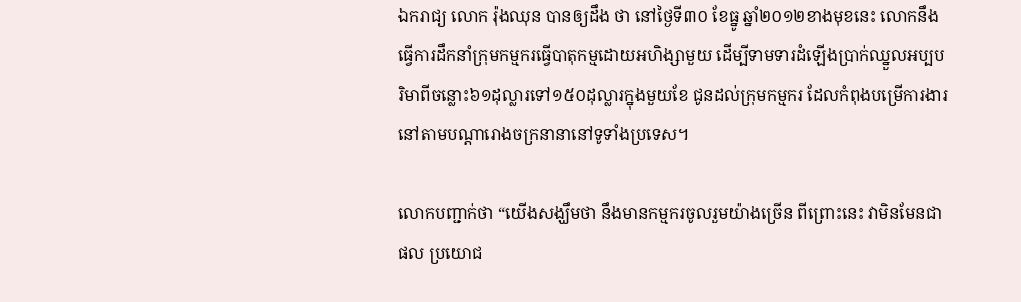ឯករាជ្យ លោក រ៉ុងឈុន បានឲ្យដឹង ថា នៅថ្ងៃទី៣០ ខែធ្នូ ឆ្នាំ២០១២ខាងមុខនេះ លោកនឹងធ្វើការដឹកនាំក្រុមកម្មករធ្វើបាតុកម្មដោយអហិង្សាមួយ ដើម្បីទាមទារដំឡើងប្រាក់ឈ្នួលអប្បបរិមាពីចន្លោះ៦១ដុល្លារទៅ១៥០ដុល្លារក្នុងមួយខែ ជូនដល់ក្រុមកម្មករ ដែលកំពុងបម្រើការងារនៅតាមបណ្តារោងចក្រនានានៅទូទាំងប្រទេស។

លោកបញ្ជាក់ថា “យើងសង្ឃឹមថា នឹងមានកម្មករចូលរួមយ៉ាងច្រើន ពីព្រោះនេះ វាមិនមែនជាផល ប្រយោជ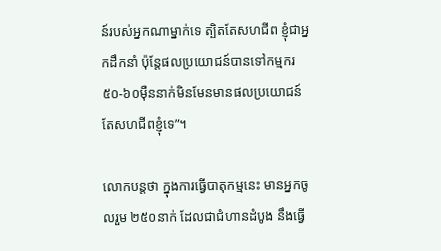ន៍របស់អ្នកណាម្នាក់ទេ ត្បិតតែសហជីព ខ្ញុំជាអ្នកដឹកនាំ ប៉ុន្តែផលប្រយោជន៍បានទៅកម្មករ៥០-៦០ម៉ឺននាក់មិនមែនមានផលប្រយោជន៍តែសហជីពខ្ញុំទេ”។

លោកបន្តថា ក្នុងការធ្វើបាតុកម្មនេះ មានអ្នកចូលរួម ២៥០នាក់ ដែលជាជំហានដំបូង នឹងធ្វើ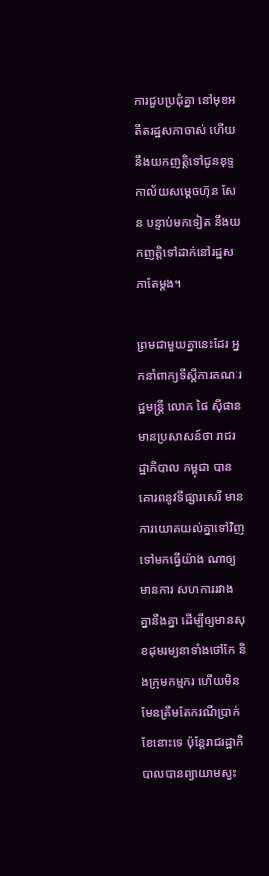ការជួបប្រជុំគ្នា នៅមុខអតីតរដ្ឋសភាចាស់ ហើយនឹងយកញត្តិទៅជូនខុទ្ទកាល័យសម្តេចហ៊ុន សែន បន្ទាប់មកទៀត នឹងយកញត្តិទៅដាក់នៅរដ្ឋសភាតែម្តង។

ព្រមជាមួយគ្នានេះដែរ អ្នកនាំពាក្យទីស្តីការគណៈរដ្ឋមន្រ្តី លោក ផៃ ស៊ីផាន មានប្រសាសន៍ថា រាជរដ្ឋាភិបាល កម្ពុជា បានគោរពនូវទីផ្សារសេរី មានការយោគយល់គ្នាទៅវិញទៅមកធ្វើយ៉ាង ណាឲ្យមានការ សហការរវាង គ្នានឹងគ្នា ដើម្បីឲ្យមានសុខដុមរម្យនាទាំងថៅកែ និងក្រុមកម្មករ ហើយមិនមែនត្រឹមតែករណីប្រាក់ខែនោះទេ ប៉ុន្តែរាជរដ្ឋាភិបាលបានព្យាយាមស្វះ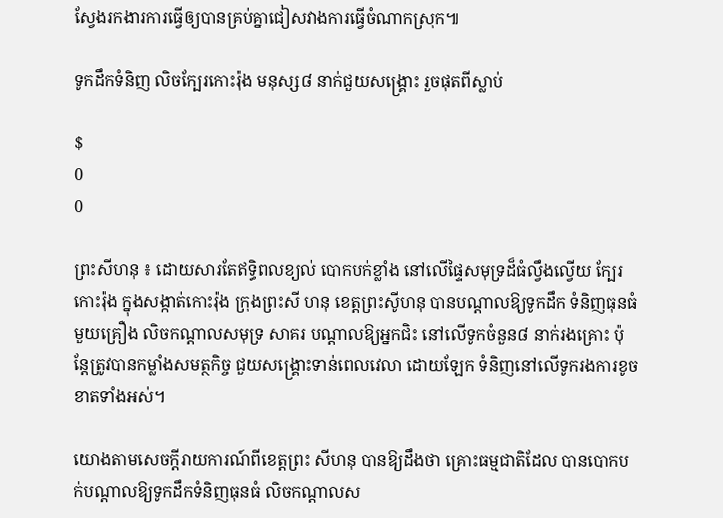ស្វែងរកងារការធ្វើឲ្យបានគ្រប់គ្នាជៀសវាងការធ្វើចំណាកស្រុក៕

ទូកដឹកទំនិញ លិចក្បែរកោះរ៉ុង មនុស្ស៨ នាក់ជួយសង្គ្រោះ រួចផុតពីស្លាប់

$
0
0

ព្រះសីហនុ ៖ ដោយសារតែឥទ្ធិពលខ្យល់ បោកបក់ខ្លាំង នៅលើផ្ទៃសមុទ្រដ៏ធំល្វឹងល្វើយ ក្បែរកោះរ៉ុង ក្នុងសង្កាត់កោះរ៉ុង ក្រុងព្រះសី ហនុ ខេត្ដព្រះសូីហនុ បានបណ្ដាលឱ្យទូកដឹក ទំនិញធុនធំមួយគ្រឿង លិចកណ្ដាលសមុទ្រ សាគរ បណ្ដាលឱ្យអ្នកជិះ នៅលើទូកចំនួន៨ នាក់រងគ្រោះ ប៉ុន្ដែត្រូវបានកម្លាំងសមត្ថកិច្ច ជួយសង្គ្រោះទាន់ពេលវេលា ដោយឡែក ទំនិញនៅលើទូករងការខូចខាតទាំងអស់។

យោងតាមសេចក្ដីរាយការណ៍ពីខេត្ដព្រះ សីហនុ បានឱ្យដឹងថា គ្រោះធម្មជាតិដែល បានបោកបក់បណ្ដាលឱ្យទូកដឹកទំនិញធុនធំ លិចកណ្ដាលស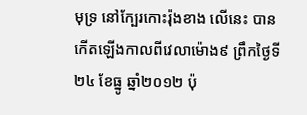មុទ្រ នៅក្បែរកោះរ៉ុងខាង លើនេះ បានកើតឡើងកាលពីវេលាម៉ោង៩ ព្រឹកថ្ងៃទី២៤ ខែធ្នូ ឆ្នាំ២០១២ ប៉ុ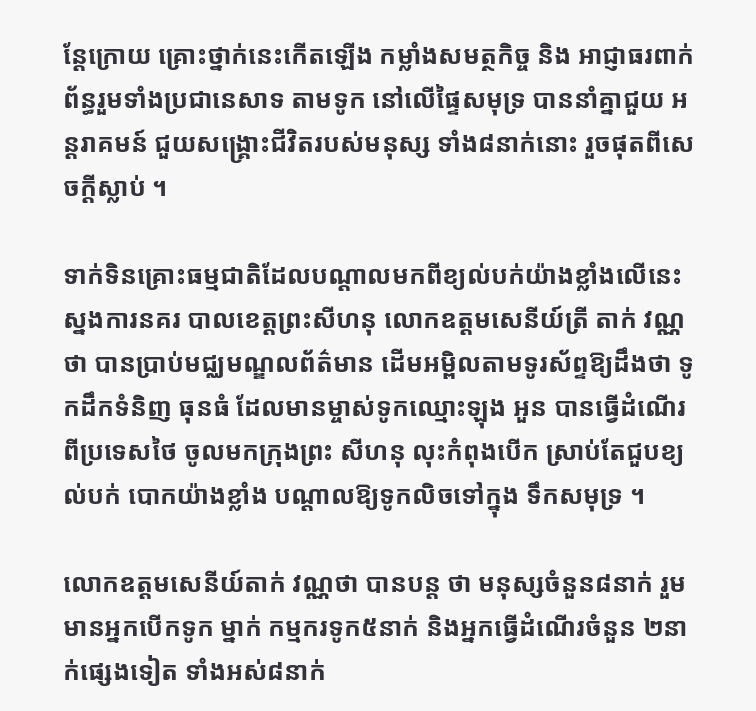ន្ដែក្រោយ គ្រោះថ្នាក់នេះកើតឡើង កម្លាំងសមត្ថកិច្ច និង អាជ្ញាធរពាក់ព័ន្ធរួមទាំងប្រជានេសាទ តាមទូក នៅលើផ្ទៃសមុទ្រ បាននាំគ្នាជួយ អន្ដរាគមន៍ ជួយសង្គ្រោះជីវិតរបស់មនុស្ស ទាំង៨នាក់នោះ រួចផុតពីសេចក្ដីស្លាប់ ។

ទាក់ទិនគ្រោះធម្មជាតិដែលបណ្ដាលមកពីខ្យល់បក់យ៉ាងខ្លាំងលើនេះ ស្នងការនគរ បាលខេត្ដព្រះសីហនុ លោកឧត្ដមសេនីយ៍ត្រី តាក់ វណ្ណថា បានប្រាប់មជ្ឈមណ្ឌលព័ត៌មាន ដើមអម្ពិលតាមទូរស័ព្ទឱ្យដឹងថា ទូកដឹកទំនិញ ធុនធំ ដែលមានម្ចាស់ទូកឈ្មោះឡុង អួន បានធ្វើដំណើរពីប្រទេសថៃ ចូលមកក្រុងព្រះ សីហនុ លុះកំពុងបើក ស្រាប់តែជួបខ្យល់បក់ បោកយ៉ាងខ្លាំង បណ្ដាលឱ្យទូកលិចទៅក្នុង ទឹកសមុទ្រ ។

លោកឧត្ដមសេនីយ៍តាក់ វណ្ណថា បានបន្ដ ថា មនុស្សចំនួន៨នាក់ រួមមានអ្នកបើកទូក ម្នាក់ កម្មករទូក៥នាក់ និងអ្នកធ្វើដំណើរចំនួន ២នាក់ផ្សេងទៀត ទាំងអស់៨នាក់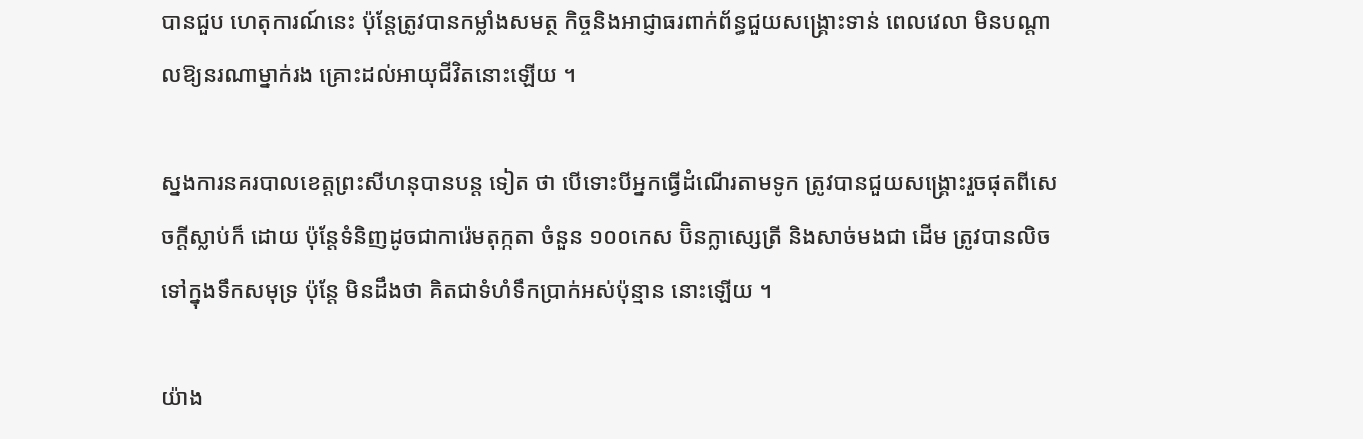បានជួប ហេតុការណ៍នេះ ប៉ុន្ដែត្រូវបានកម្លាំងសមត្ថ កិច្ចនិងអាជ្ញាធរពាក់ព័ន្ធជួយសង្គ្រោះទាន់ ពេលវេលា មិនបណ្ដាលឱ្យនរណាម្នាក់រង គ្រោះដល់អាយុជីវិតនោះឡើយ ។

ស្នងការនគរបាលខេត្ដព្រះសីហនុបានបន្ដ ទៀត ថា បើទោះបីអ្នកធ្វើដំណើរតាមទូក ត្រូវបានជួយសង្គ្រោះរួចផុតពីសេចក្ដីស្លាប់ក៏ ដោយ ប៉ុន្ដែទំនិញដូចជាការ៉េមតុក្កតា ចំនួន ១០០កេស ប៊ិនក្លាស្សេត្រី និងសាច់មងជា ដើម ត្រូវបានលិចទៅក្នុងទឹកសមុទ្រ ប៉ុន្ដែ មិនដឹងថា គិតជាទំហំទឹកប្រាក់អស់ប៉ុន្មាន នោះឡើយ ។

យ៉ាង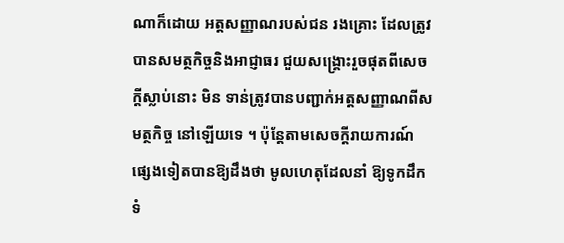ណាក៏ដោយ អត្ដសញ្ញាណរបស់ជន រងគ្រោះ ដែលត្រូវបានសមត្ថកិច្ចនិងអាជ្ញាធរ ជួយសង្គ្រោះរួចផុតពីសេចក្ដីស្លាប់នោះ មិន ទាន់ត្រូវបានបញ្ជាក់អត្ដសញ្ញាណពីសមត្ថកិច្ច នៅឡើយទេ ។ ប៉ុន្ដែតាមសេចក្ដីរាយការណ៍ ផ្សេងទៀតបានឱ្យដឹងថា មូលហេតុដែលនាំ ឱ្យទូកដឹកទំ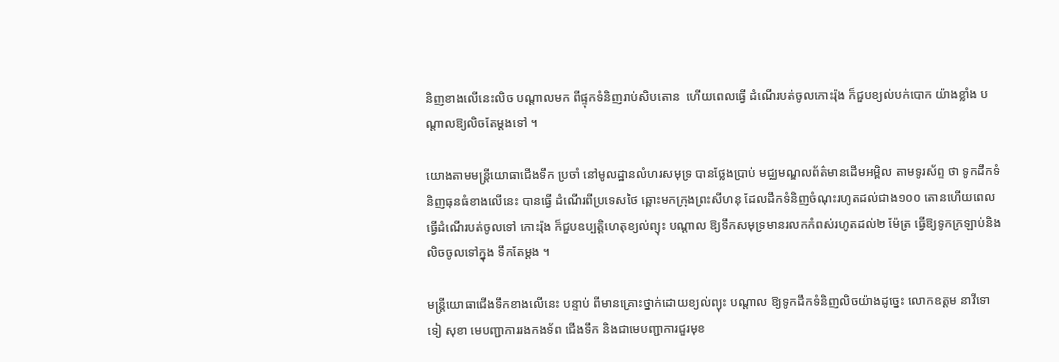និញខាងលើនេះលិច បណ្ដាលមក ពីផ្ទុកទំនិញរាប់សិបតោន  ហើយពេលធ្វើ ដំណើរបត់ចូលកោះរ៉ុង ក៏ជួបខ្យល់បក់បោក យ៉ាងខ្លាំង បណ្ដាលឱ្យលិចតែម្ដងទៅ ។

យោងតាមមន្ដ្រីយោធាជើងទឹក ប្រចាំ នៅមូលដ្ឋានលំហរសមុទ្រ បានថ្លែងប្រាប់ មជ្ឈមណ្ឌលព័ត៌មានដើមអម្ពិល តាមទូរស័ព្ទ ថា ទូកដឹកទំនិញធុនធំខាងលើនេះ បានធ្វើ ដំណើរពីប្រទេសថៃ ឆ្ពោះមកក្រុងព្រះសីហនុ ដែលដឹកទំនិញចំណុះរហូតដល់ជាង១០០ តោនហើយពេលធ្វើដំណើរបត់ចូលទៅ កោះរ៉ុង ក៏ជួបឧប្បត្ដិហេតុខ្យល់ព្យុះ បណ្ដាល ឱ្យទឹកសមុទ្រមានរលកកំពស់រហូតដល់២ ម៉ែត្រ ធ្វើឱ្យទូកក្រឡាប់និងលិចចូលទៅក្នុង ទឹកតែម្ដង ។

មន្ដ្រីយោធាជើងទឹកខាងលើនេះ បន្ទាប់ ពីមានគ្រោះថ្នាក់ដោយខ្យល់ព្យុះ បណ្ដាល ឱ្យទូកដឹកទំនិញលិចយ៉ាងដូច្នេះ លោកឧត្ដម នាវីទោ ទៀ សុខា មេបញ្ជាការរងកងទ័ព ជើងទឹក និងជាមេបញ្ជាការជួរមុខ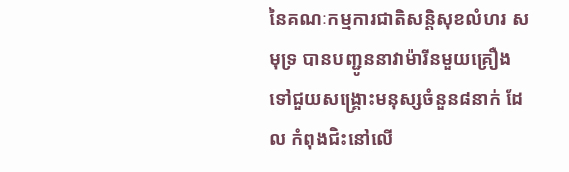នៃគណៈកម្មការជាតិសន្តិសុខលំហរ សមុទ្រ បានបញ្ជូននាវាម៉ារីនមួយគ្រឿង ទៅជួយសង្គ្រោះមនុស្សចំនួន៨នាក់ ដែល កំពុងជិះនៅលើ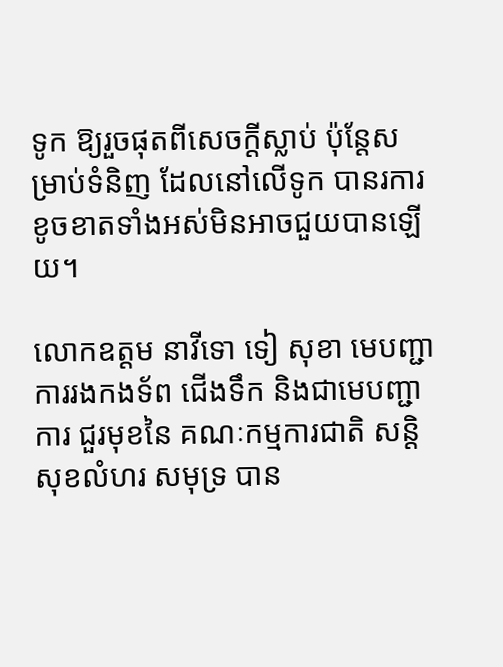ទូក ឱ្យរួចផុតពីសេចក្ដីស្លាប់ ប៉ុន្ដែសម្រាប់ទំនិញ ដែលនៅលើទូក បានរការខូចខាតទាំងអស់មិនអាចជួយបានឡើយ។

លោកឧត្ដម នាវីទោ ទៀ សុខា មេបញ្ជាការរងកងទ័ព ជើងទឹក និងជាមេបញ្ជាការ ជួរមុខនៃ គណៈកម្មការជាតិ សន្តិសុខលំហរ សមុទ្រ បាន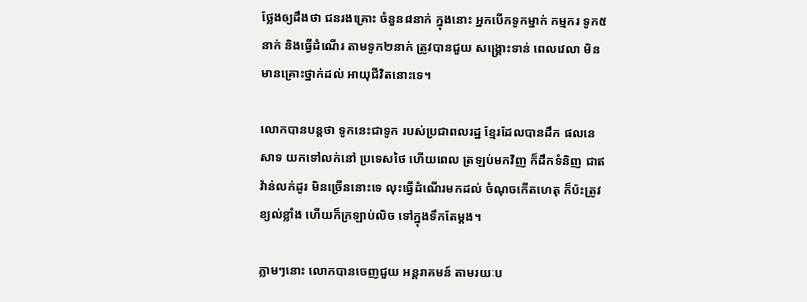ថ្លែងឲ្យដឹងថា ជនរងគ្រោះ ចំនួន៨នាក់ ក្នុងនោះ អ្នកបើកទូកម្នាក់ កម្មករ ទូក៥នាក់ និងធ្វើដំណើរ តាមទូក២នាក់ ត្រូវបានជួយ សង្គ្រោះទាន់ ពេលវេលា មិនមានគ្រោះថ្នាក់ដល់ អាយុជីវិតនោះទេ។

លោកបានបន្តថា ទូកនេះជាទូក របស់ប្រជាពលរដ្ឋ ខ្មែរដែលបានដឹក ផលនេសាទ យកទៅលក់នៅ ប្រទេសថៃ ហើយពេល ត្រឡប់មកវិញ ក៏ដឹកទំនិញ ជាឥវ៉ាន់លក់ដូរ មិនច្រើននោះទេ លុះធ្វើដំណើរមកដល់ ចំណុចកើតហេតុ ក៏ប៉ះត្រូវ ខ្យល់ខ្លាំង ហើយក៏ក្រឡាប់លិច ទៅក្នុងទឹកតែម្តង។

ភ្លាមៗនោះ លោកបានចេញជួយ អន្តរាគមន៍ តាមរយៈប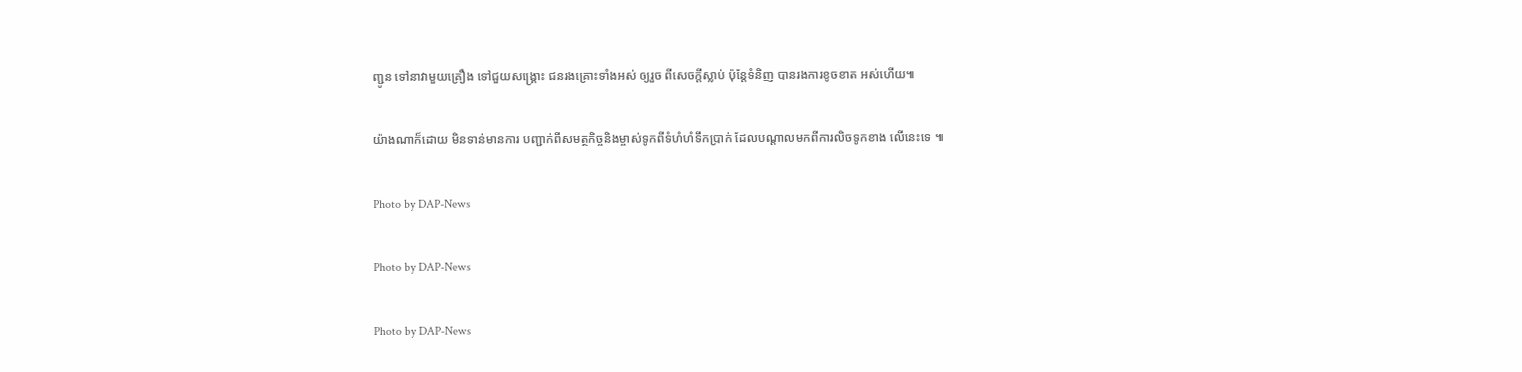ញ្ជូន ទៅនាវាមួយគ្រឿង ទៅជួយសង្គ្រោះ ជនរងគ្រោះទាំងអស់ ឲ្យរួច ពីសេចក្តីស្លាប់ ប៉ុន្តែទំនិញ បានរងការខូចខាត អស់ហើយ៕

យ៉ាងណាក៏ដោយ មិនទាន់មានការ បញ្ជាក់ពីសមត្ថកិច្ចនិងម្ចាស់ទូកពីទំហំហំទឹកប្រាក់ ដែលបណ្ដាលមកពីការលិចទូកខាង លើនេះទេ ៕

Photo by DAP-News

Photo by DAP-News

Photo by DAP-News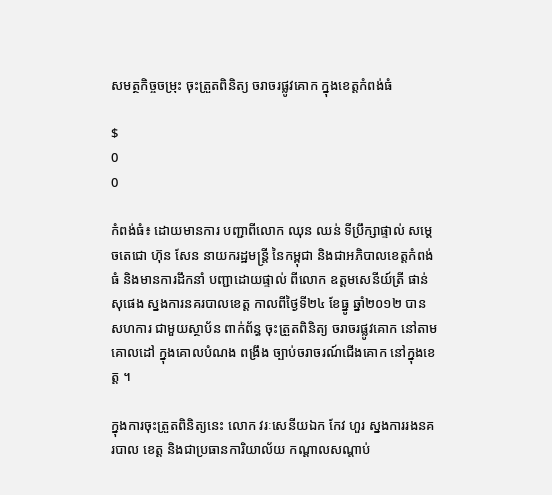សមត្ថកិច្ចចម្រុះ ចុះត្រួតពិនិត្យ ចរាចរផ្លូវគោក ក្នុងខេត្តកំពង់ធំ

$
0
0

កំពង់ធំ៖ ដោយមានការ បញ្ជាពីលោក ឈុន ឈន់ ទីប្រឹក្សាផ្ទាល់ សម្តេចតេជោ ហ៊ុន សែន នាយករដ្ឋមន្ត្រី នៃកម្ពុជា និងជាអភិបាលខេត្តកំពង់ធំ និងមានការដឹកនាំ បញ្ជាដោយផ្ទាល់ ពីលោក ឧត្តមសេនីយ៍ត្រី ផាន់ សុផេង ស្នងការនគរបាលខេត្ត កាលពីថ្ងៃទី២៤ ខែធ្នូ ឆ្នាំ២០១២ បានសហការ ជាមួយស្ថាប័ន ពាក់ព័ន្ធ ចុះត្រួតពិនិត្យ ចរាចរផ្លូវគោក នៅតាមគោលដៅ ក្នុងគោលបំណង ពង្រឹង ច្បាប់ចរាចរណ៍ជើងគោក នៅក្នុងខេត្ត ។

ក្នុងការចុះត្រួតពិនិត្យនេះ លោក វរៈសេនីយឯក កែវ ហួរ ស្នងការរងនគរបាល ខេត្ត និងជាប្រធានការិយាល័យ កណ្តាលសណ្តាប់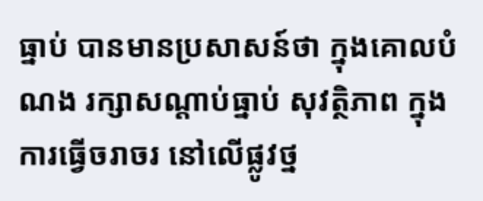ធ្នាប់ បានមានប្រសាសន៍ថា ក្នុងគោលបំណង រក្សាសណ្តាប់ធ្នាប់ សុវត្ថិភាព ក្នុងការធ្វើចរាចរ នៅលើផ្លូវថ្ន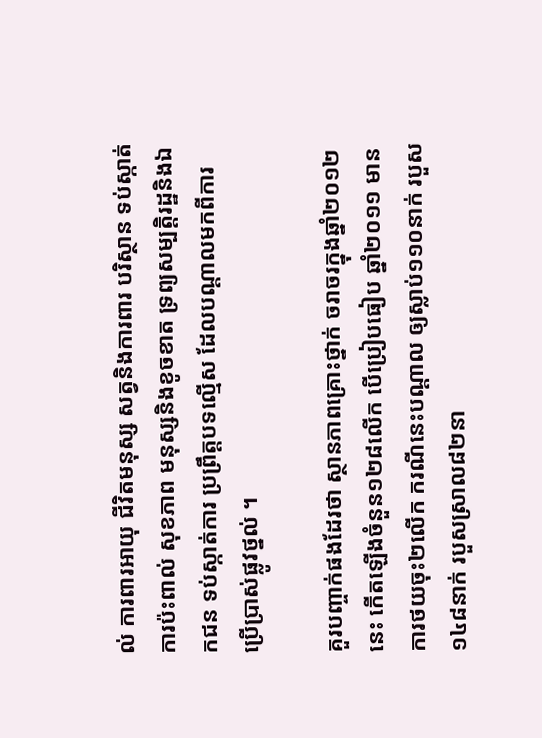ល់ ការពារអាយុ ជីវិតមនុស្ស សត្វនិងការពារ បរិស្ថាន ទប់ស្កាត់ការប៉ះពាល់ សុខភាព មនុស្សនិងខូចខាត ទ្រព្យសម្បត្តិរដ្ឋនិងឯកជន ទប់ស្កាត់ការ ប្រព្រឹត្តបទល្មើស ដែលបណ្តាលមកពីការ ប្រើប្រាស់ផ្លូវថ្នល់ ។

គួរបញ្ចាក់ផងដែរថា ស្ថានភាពគ្រោះថ្នាក់ ចរាចរក្នុងឆ្នាំ២០១២នេះ កើតឡើងចំនួន១២៨លើក បើប្រៀបធៀប ឆ្នាំ២០១១ មានការថយចុះ២លើក ករណីនេះបណ្តាល ឲ្យស្លាប់១១០នាក់ របួស១៤៨នាក់ របួសស្រាល៨២នា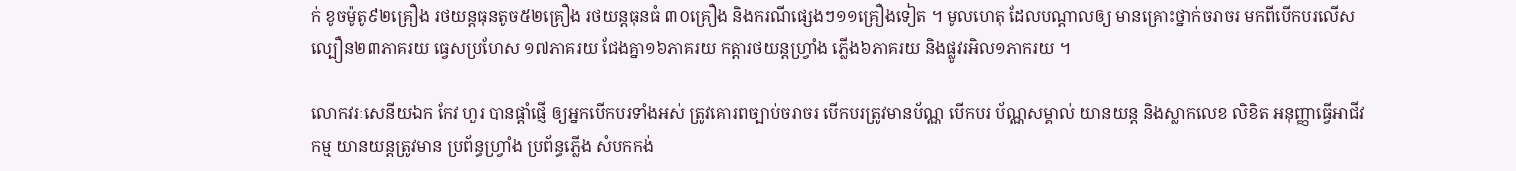ក់ ខូចម៉ូតូ៩២គ្រឿង រថយន្តធុនតូច៥២គ្រឿង រថយន្តធុនធំ ៣០គ្រឿង និងករណីផ្សេងៗ១១គ្រឿងទៀត ។ មូលហេតុ ដែលបណ្តាលឲ្យ មានគ្រោះថ្នាក់ចរាចរ មកពីបើកបរលើស ល្បឿន២៣ភាគរយ ធ្វេសប្រហែស ១៧ភាគរយ ជែងគ្នា១៦ភាគរយ កត្តារថយន្តហ្វ្រាំង ភ្លើង៦ភាគរយ និងផ្លូវរអិល១ភាករយ ។

លោកវរៈសេនីយឯក កែវ ហួរ បានផ្តាំផ្ញើ ឲ្យអ្នកបើកបរទាំងអស់ ត្រូវគោរពច្បាប់ចរាចរ បើកបរត្រូវមានប័ណ្ណ បើកបរ ប័ណ្ណសម្គាល់ យានយន្ត និងស្លាកលេខ លិខិត អនុញ្ញាធ្វើអាជីវកម្ម យានយន្តត្រូវមាន ប្រព័ន្ធហ្វ្រាំង ប្រព័ន្ធភ្លើង សំបកកង់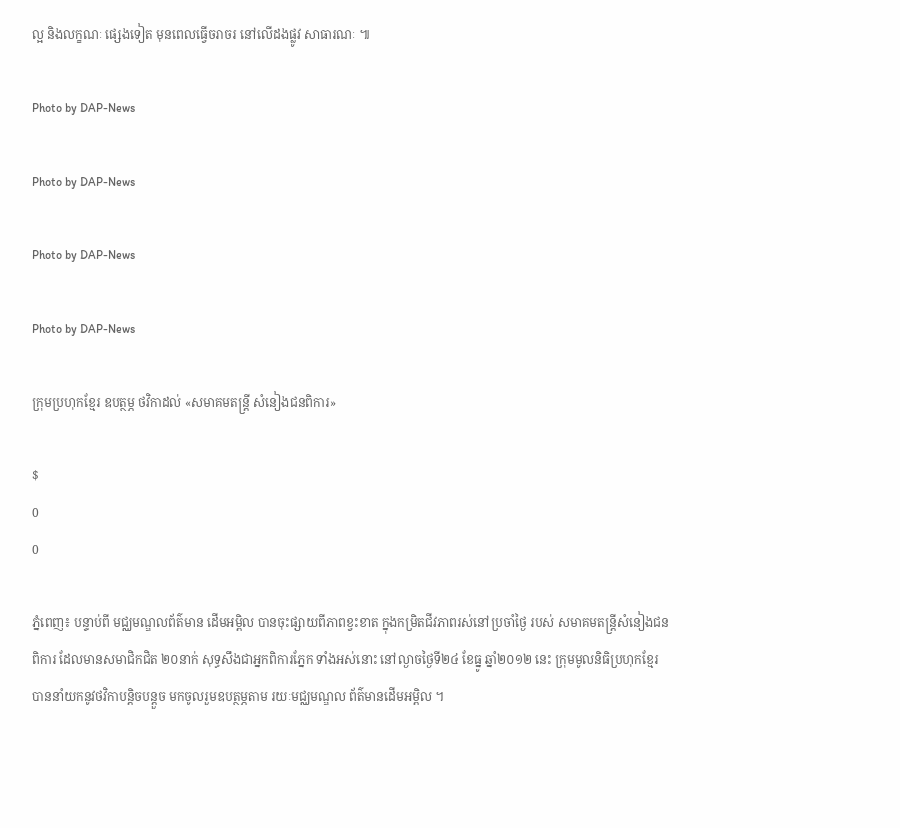ល្អ និងលក្ខណៈ ផ្សេងទៀត មុនពេលធ្វើចរាចរ នៅលើដងផ្លូវ សាធារណៈ ៕

Photo by DAP-News

Photo by DAP-News

Photo by DAP-News

Photo by DAP-News

ក្រុមប្រហុកខ្មែរ ឧបត្ថម្ភ ថវិកាដល់ «សមាគមតន្ត្រី សំនៀងជនពិការ»

$
0
0

ភ្នំពេញ៖ បន្ទាប់ពី មជ្ឈមណ្ឌលព័ត៌មាន ដើមអម្ពិល បានចុះផ្សាយពីភាពខ្វះខាត ក្នុងកម្រិតជីវភាពរស់នៅប្រចាំថ្ងៃ របស់ សមាគមតន្ត្រីសំនៀងជនពិការ ដែលមានសមាជិកជិត ២០នាក់ សុទ្ធសឹងជាអ្នកពិការភ្នែក ទាំងអស់នោះ នៅល្ងាចថ្ងៃទី២៤ ខែធ្នូ ឆ្នាំ២០១២ នេះ ក្រុមមូលនិធិប្រហុកខ្មែរ បាននាំយកនូវថវិកាបន្តិចបន្តួច មកចូលរួមឧបត្ថម្ភតាម រយៈមជ្ឈមណ្ឌល ព័ត៌មានដើមអម្ពិល ។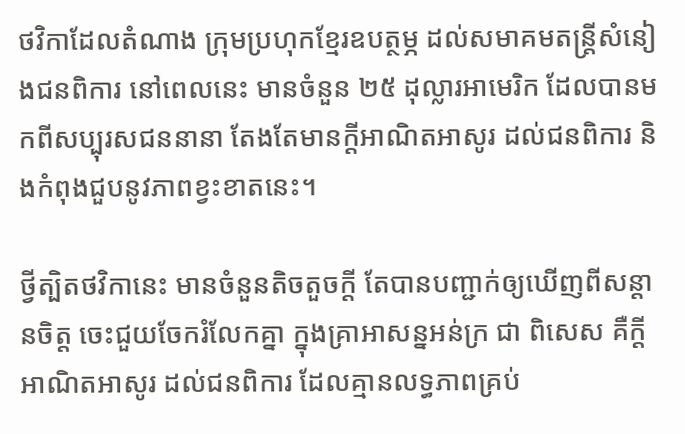ថវិកាដែលតំណាង ក្រុមប្រហុកខ្មែរឧបត្ថម្ភ ដល់សមាគមតន្ត្រីសំនៀងជនពិការ នៅពេលនេះ មានចំនួន ២៥ ដុល្លារអាមេរិក ដែលបានមកពីសប្បុរសជននានា តែងតែមានក្ដីអាណិតអាសូរ ដល់ជនពិការ និងកំពុងជួបនូវភាពខ្វះខាតនេះ។

ថ្វីត្បិតថវិកានេះ មានចំនួនតិចតួចក្ដី តែបានបញ្ជាក់ឲ្យឃើញពីសន្ដានចិត្ត ចេះជួយចែករំលែកគ្នា ក្នុងគ្រាអាសន្នអន់ក្រ ជា ពិសេស គឺក្ដីអាណិតអាសូរ ដល់ជនពិការ ដែលគ្មានលទ្ធភាពគ្រប់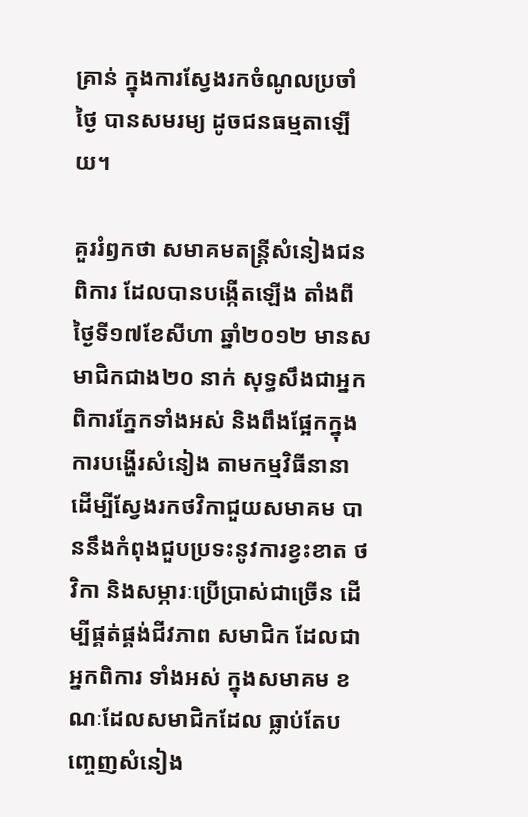គ្រាន់ ក្នុងការស្វែងរកចំណូលប្រចាំថ្ងៃ បានសមរម្យ ដូចជនធម្មតាឡើយ។

គួររំឭកថា សមាគមតន្ត្រីសំនៀងជនពិការ ដែលបានបង្កើតឡើង តាំងពីថ្ងៃទី១៧ខែសីហា ឆ្នាំ២០១២ មានសមាជិកជាង២០ នាក់ សុទ្ធសឹងជាអ្នកពិការភ្នែកទាំងអស់ និងពឹងផ្អែកក្នុងការបង្ហើរសំនៀង តាមកម្មវិធីនានា ដើម្បីស្វែងរកថវិកាជួយសមាគម បាននឹងកំពុងជួបប្រទះនូវការខ្វះខាត ថវិកា និងសម្ភារៈប្រើប្រាស់ជាច្រើន ដើម្បីផ្គត់ផ្គង់ជីវភាព សមាជិក ដែលជាអ្នកពិការ ទាំងអស់ ក្នុងសមាគម ខណៈដែលសមាជិកដែល ធ្លាប់តែបញ្ចេញសំនៀង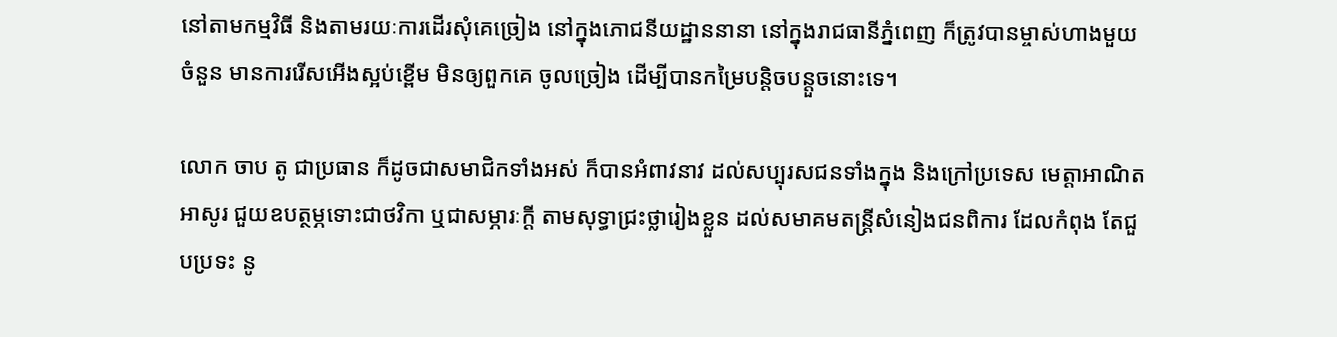នៅតាមកម្មវិធី និងតាមរយៈការដើរសុំគេច្រៀង នៅក្នុងភោជនីយដ្ឋាននានា នៅក្នុងរាជធានីភ្នំពេញ ក៏ត្រូវបានម្ចាស់ហាងមួយចំនួន មានការរើសអើងស្អប់ខ្ពើម មិនឲ្យពួកគេ ចូលច្រៀង ដើម្បីបានកម្រៃបន្តិចបន្តួចនោះទេ។

លោក ចាប តូ ជាប្រធាន ក៏ដូចជាសមាជិកទាំងអស់ ក៏បានអំពាវនាវ ដល់សប្បុរសជនទាំងក្នុង និងក្រៅប្រទេស មេត្តាអាណិត អាសូរ ជួយឧបត្ថម្ភទោះជាថវិកា ឬជាសម្ភារៈក្ដី តាមសុទ្ធាជ្រះថ្លារៀងខ្លួន ដល់សមាគមតន្រ្តីសំនៀងជនពិការ ដែលកំពុង តែជួបប្រទះ នូ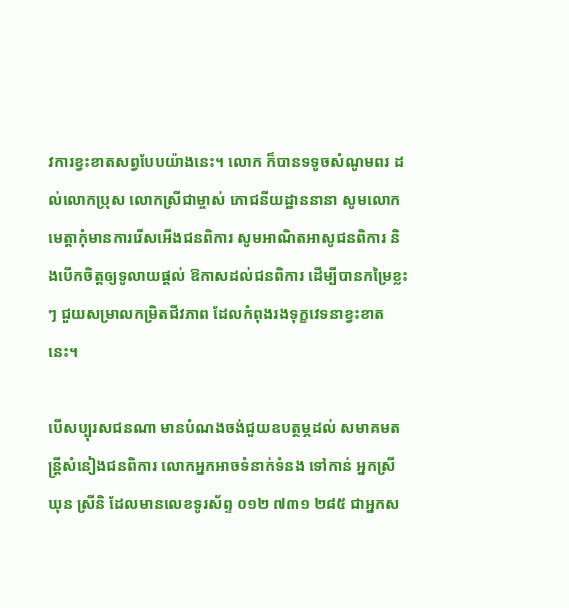វការខ្វះខាតសព្វបែបយ៉ាងនេះ។ លោក ក៏បានទទូចសំណូមពរ ដល់លោកប្រុស លោកស្រីជាម្ចាស់ ភោជនីយដ្ឋាននានា សូមលោកមេត្តាកុំមានការរើសអើងជនពិការ សូមអាណិតអាសូជនពិការ និងបើកចិត្តឲ្យទូលាយផ្ដល់ ឱកាសដល់ជនពិការ ដើម្បីបានកម្រៃខ្លះៗ ជួយសម្រាលកម្រិតជីវភាព ដែលកំពុងរងទុក្ខវេទនាខ្វះខាតនេះ។

បើសប្បុរសជនណា មានបំណងចង់ជួយឧបត្ថម្ភដល់ សមាគមតន្ត្រីសំនៀងជនពិការ លោកអ្នកអាចទំនាក់ទំនង ទៅកាន់ អ្នកស្រី ឃុន ស្រីនិ ដែលមានលេខទូរស័ព្ទ ០១២ ៧៣១ ២៨៥ ជាអ្នកស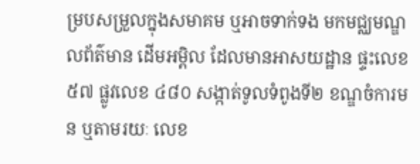ម្របសម្រួលក្នុងសមាគម ឬអាចទាក់ទង មកមជ្ឈមណ្ឌលព័ត៌មាន ដើមអម្ពិល ដែលមានអាសយដ្ឋាន ផ្ទះលេខ ៥៧ ផ្លូវលេខ ៤៨០ សង្កាត់ទូលទំពូងទី២ ខណ្ឌចំការមន ឬតាមរយៈ លេខ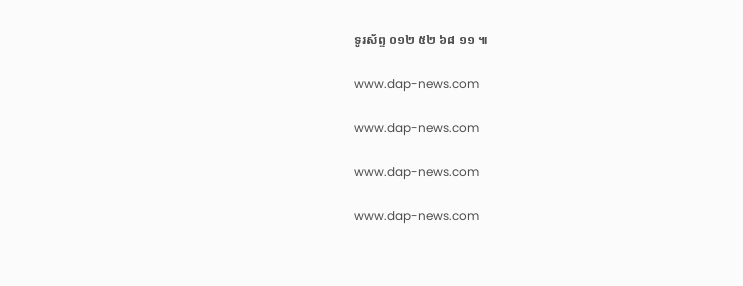ទូរស័ព្ទ ០១២ ៥២ ៦៨ ១១ ៕

www.dap-news.com

www.dap-news.com

www.dap-news.com

www.dap-news.com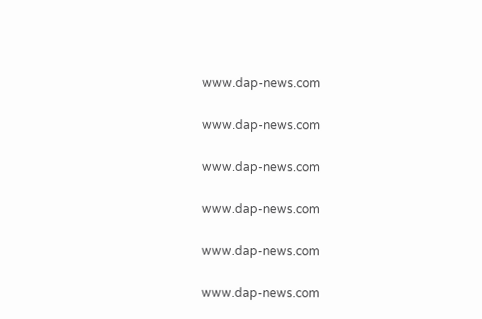www.dap-news.com

www.dap-news.com

www.dap-news.com

www.dap-news.com

www.dap-news.com

www.dap-news.com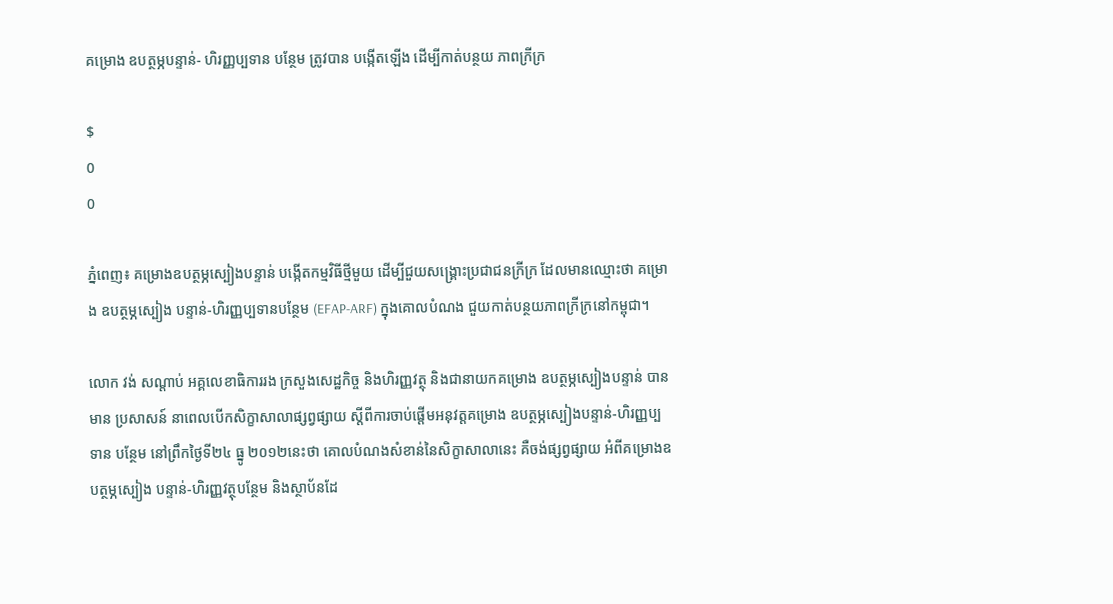គម្រោង ឧបត្ថម្ភបន្ទាន់- ហិរញ្ញប្បទាន បន្ថែម ត្រូវបាន បង្កើតឡើង ដើម្បីកាត់បន្ថយ ភាពក្រីក្រ

$
0
0

ភ្នំពេញ៖ គម្រោងឧបត្ថម្ភស្បៀងបន្ទាន់ បង្កើតកម្មវិធីថ្មីមួយ ដើម្បីជួយសង្គ្រោះប្រជាជនក្រីក្រ ដែលមានឈ្មោះថា គម្រោង ឧបត្ថម្ភស្បៀង បន្ទាន់-ហិរញ្ញប្បទានបន្ថែម (EFAP-ARF) ក្នុងគោលបំណង ជួយកាត់បន្ថយភាពក្រីក្រនៅកម្ពុជា។

លោក វង់ សណ្តាប់ អគ្គលេខាធិការរង ក្រសួងសេដ្ឋកិច្ច និងហិរញ្ញវត្ថុ និងជានាយកគម្រោង ឧបត្ថម្ភស្បៀងបន្ទាន់ បានមាន ប្រសាសន៍ នាពេលបើកសិក្ខាសាលាផ្សព្វផ្សាយ ស្តីពីការចាប់ផ្តើមអនុវត្តគម្រោង ឧបត្ថម្ភស្បៀងបន្ទាន់-ហិរញ្ញប្បទាន បន្ថែម នៅព្រឹកថ្ងៃទី២៤ ធ្នូ ២០១២នេះថា គោលបំណងសំខាន់នៃសិក្ខាសាលានេះ គឺចង់ផ្សព្វផ្សាយ អំពីគម្រោងឧបត្ថម្ភស្បៀង បន្ទាន់-ហិរញ្ញវត្ថុបន្ថែម និងស្ថាប័នដែ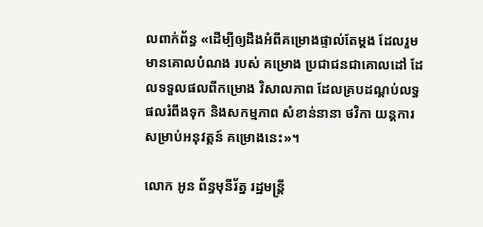លពាក់ព័ន្ធ «ដើម្បីឲ្យដឹងអំពីគម្រោងផ្ទាល់តែម្តង ដែលរួមមានគោលបំណង របស់ គម្រោង ប្រជាជនជាគោលដៅ ដែលទទួលផលពីកម្រោង វិសាលភាព ដែលគ្របដណ្តប់លទ្ធផលរំពឹងទុក និងសកម្មភាព សំខាន់នានា ថវិកា យន្តការសម្រាប់អនុវត្តន៍ គម្រោងនេះ»។

លោក អូន ព័ន្ធមុនីរ័ត្ន រដ្ឋមន្ត្រី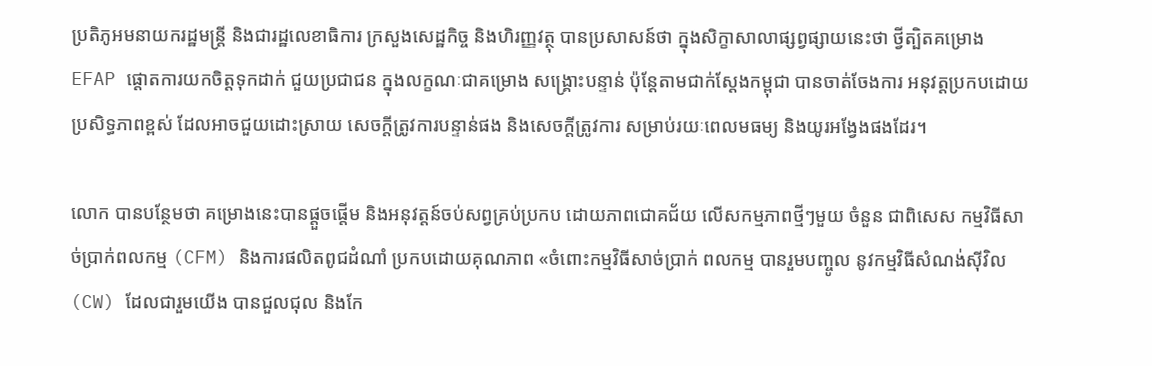ប្រតិភូអមនាយករដ្ឋមន្ត្រី និងជារដ្ឋលេខាធិការ ក្រសួងសេដ្ឋកិច្ច និងហិរញ្ញវត្ថុ បានប្រសាសន៍ថា ក្នុងសិក្ខាសាលាផ្សព្វផ្សាយនេះថា ថ្វីត្បិតគម្រោង EFAP ផ្តោតការយកចិត្តទុកដាក់ ជួយប្រជាជន ក្នុងលក្ខណៈជាគម្រោង សង្គ្រោះបន្ទាន់ ប៉ុន្តែតាមជាក់ស្តែងកម្ពុជា បានចាត់ចែងការ អនុវត្តប្រកបដោយប្រសិទ្ធភាពខ្ពស់ ដែលអាចជួយដោះស្រាយ សេចក្តីត្រូវការបន្ទាន់ផង និងសេចក្តីត្រូវការ សម្រាប់រយៈពេលមធម្យ និងយូរអង្វែងផងដែរ។

លោក បានបន្ថែមថា គម្រោងនេះបានផ្តួចផ្តើម និងអនុវត្តន៍ចប់សព្វគ្រប់ប្រកប ដោយភាពជោគជ័យ លើសកម្មភាពថ្មីៗមួយ ចំនួន ជាពិសេស កម្មវិធីសាច់ប្រាក់ពលកម្ម (CFM) និងការផលិតពូជដំណាំ ប្រកបដោយគុណភាព «ចំពោះកម្មវិធីសាច់ប្រាក់ ពលកម្ម បានរួមបញ្ចូល នូវកម្មវិធីសំណង់ស៊ីវិល (CW) ដែលជារួមយើង បានជួលជុល និងកែ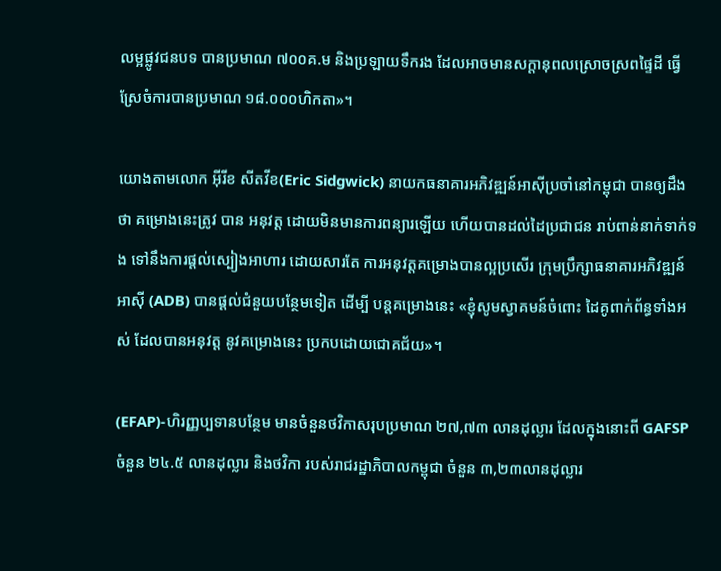លម្អផ្លូវជនបទ បានប្រមាណ ៧០០គ.ម និងប្រឡាយទឹករង ដែលអាចមានសក្តានុពលស្រោចស្រពផ្ទៃដី ធ្វើស្រែចំការបានប្រមាណ ១៨.០០០ហិកតា»។

យោងតាមលោក អ៊ីរីខ សីតវីខ(Eric Sidgwick) នាយកធនាគារអភិវឌ្ឍន៍អាស៊ីប្រចាំនៅកម្ពុជា បានឲ្យដឹងថា គម្រោងនេះត្រូវ បាន អនុវត្ត ដោយមិនមានការពន្យារឡើយ ហើយបានដល់ដៃប្រជាជន រាប់ពាន់នាក់ទាក់ទង ទៅនឹងការផ្តល់ស្បៀងអាហារ ដោយសារតែ ការអនុវត្តគម្រោងបានល្អប្រសើរ ក្រុមប្រឹក្សាធនាគារអភិវឌ្ឍន៍អាស៊ី (ADB) បានផ្តល់ជំនួយបន្ថែមទៀត ដើម្បី បន្តគម្រោងនេះ «ខ្ញុំសូមស្វាគមន៍ចំពោះ ដៃគូពាក់ព័ន្ធទាំងអស់ ដែលបានអនុវត្ត នូវគម្រោងនេះ ប្រកបដោយជោគជ័យ»។

(EFAP)-ហិរញ្ញប្បទានបន្ថែម មានចំនួនថវិកាសរុបប្រមាណ ២៧,៧៣ លានដុល្លារ ដែលក្នុងនោះពី GAFSP ចំនួន ២៤.៥ លានដុល្លារ និងថវិកា របស់រាជរដ្ឋាភិបាលកម្ពុជា ចំនួន ៣,២៣លានដុល្លារ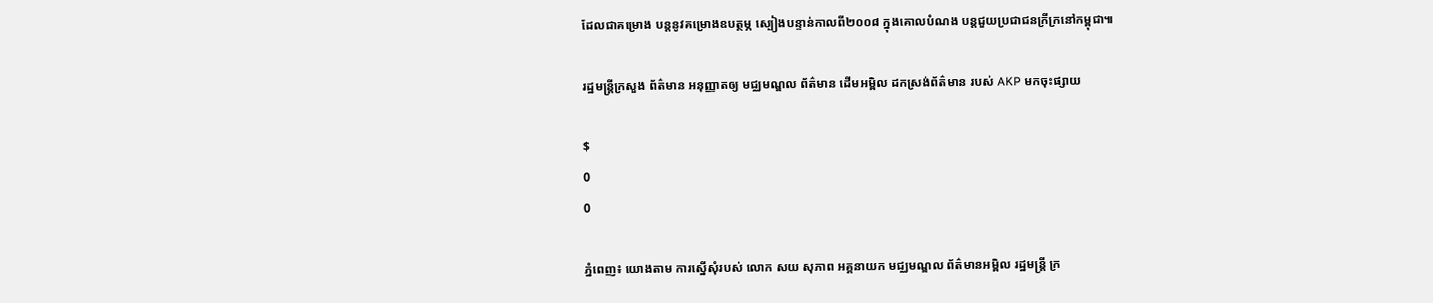ដែលជាគម្រោង បន្តនូវគម្រោងឧបត្ថម្ភ ស្បៀងបន្ទាន់កាលពី២០០៨ ក្នុងគោលបំណង បន្តជួយប្រជាជនក្រីក្រនៅកម្ពុជា៕

រដ្ឋមន្រ្តីក្រសួង ព័ត៌មាន អនុញ្ញាតឲ្យ មជ្ឈមណ្ឌល ព័ត៌មាន ដើមអម្ពិល ដកស្រង់ព័ត៌មាន របស់ AKP មកចុះផ្សាយ

$
0
0

ភ្នំពេញ៖ យោងតាម ការស្នើសុំរបស់ លោក សយ សុភាព អគ្គនាយក មជ្ឈមណ្ឌល ព័ត៌មានអម្ពិល រដ្ឋមន្រ្តី ក្រ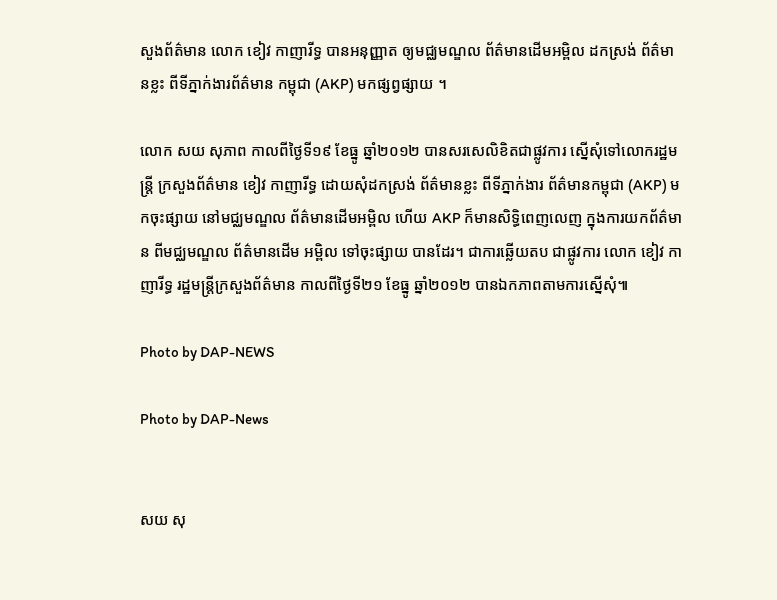សួងព័ត៌មាន លោក ខៀវ កាញារីទ្ធ បានអនុញ្ញាត ឲ្យមជ្ឈមណ្ឌល ព័ត៌មានដើមអម្ពិល ដកស្រង់ ព័ត៌មានខ្លះ ពីទីភ្នាក់ងារព័ត៌មាន កម្ពុជា (AKP) មកផ្សព្វផ្សាយ ។

លោក សយ សុភាព កាលពីថ្ងៃទី១៩ ខែធ្នូ ឆ្នាំ២០១២ បានសរសេលិខិតជាផ្លូវការ ស្នើសុំទៅលោករដ្ឋមន្រ្តី ក្រសួងព័ត៌មាន ខៀវ កាញារីទ្ធ ដោយសុំដកស្រង់ ព័ត៌មានខ្លះ ពីទីភ្នាក់ងារ ព័ត៌មានកម្ពុជា (AKP) មកចុះផ្សាយ នៅមជ្ឈមណ្ឌល ព័ត៌មានដើមអម្ពិល ហើយ AKP ក៏មានសិទ្ធិពេញលេញ ក្នុងការយកព័ត៌មាន ពីមជ្ឈមណ្ឌល ព័ត៌មានដើម អម្ពិល ទៅចុះផ្សាយ បានដែរ។ ជាការឆ្លើយតប ជាផ្លូវការ លោក ខៀវ កាញារីទ្ធ រដ្ឋមន្រ្តីក្រសួងព័ត៌មាន កាលពីថ្ងៃទី២១ ខែធ្នូ ឆ្នាំ២០១២ បានឯកភាពតាមការស្នើសុំ៕

Photo by DAP-NEWS

Photo by DAP-News


សយ សុ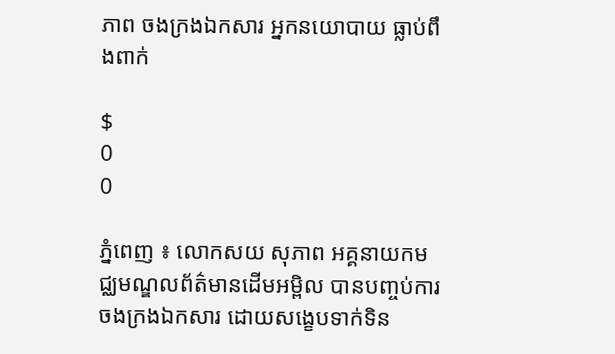ភាព ចងក្រងឯកសារ អ្នកនយោបាយ ធ្លាប់ពឹងពាក់

$
0
0

ភ្នំពេញ ៖ លោកសយ សុភាព អគ្គនាយកមជ្ឈមណ្ឌលព័ត៌មានដើមអម្ពិល បានបញ្ចប់ការចងក្រងឯកសារ ដោយសង្ខេបទាក់ទិន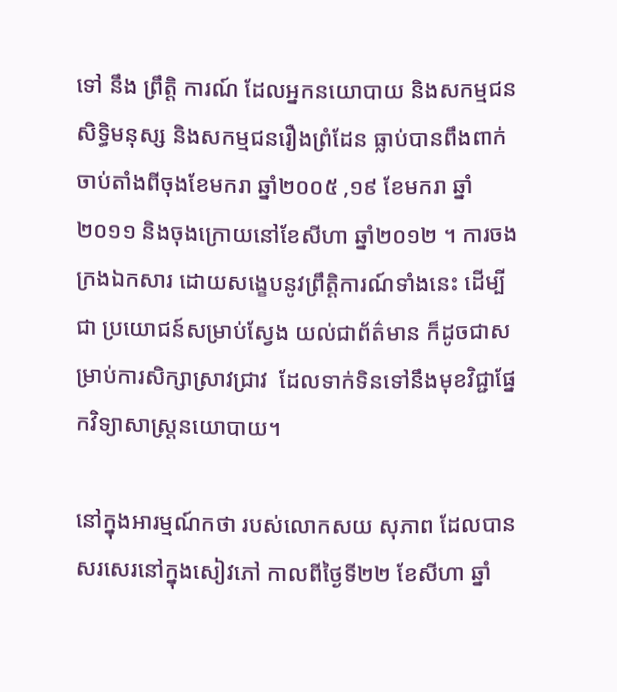ទៅ នឹង ព្រឹត្ដិ ការណ៍ ដែលអ្នកនយោបាយ និងសកម្មជនសិទ្ធិមនុស្ស និងសកម្មជនរឿងព្រំដែន ធ្លាប់បានពឹងពាក់ចាប់តាំងពីចុងខែមករា ឆ្នាំ២០០៥ ,១៩ ខែមករា ឆ្នាំ២០១១ និងចុងក្រោយនៅខែសីហា ឆ្នាំ២០១២ ។ ការចងក្រងឯកសារ ដោយសង្ខេបនូវព្រឹត្ដិការណ៍ទាំងនេះ ដើម្បីជា ប្រយោជន៍សម្រាប់ស្វែង យល់ជាព័ត៌មាន ក៏ដូចជាសម្រាប់ការសិក្សាស្រាវជ្រាវ  ដែលទាក់ទិនទៅនឹងមុខវិជ្ជាផ្នែកវិទ្យាសាស្ដ្រនយោបាយ។

នៅក្នុងអារម្មណ៍កថា របស់លោកសយ សុភាព ដែលបានសរសេរនៅក្នុងសៀវភៅ កាលពីថ្ងៃទី២២ ខែសីហា ឆ្នាំ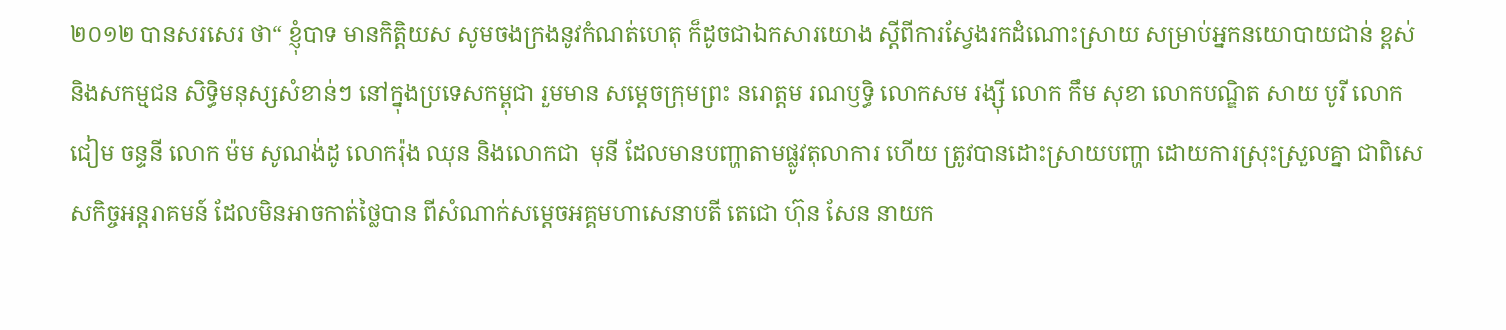២០១២ បានសរសេរ ថា“ ខ្ញុំបាទ មានកិត្ដិយស សូមចងក្រងនូវកំណត់ហេតុ ក៏ដូចជាឯកសារយោង ស្ដីពីការស្វែងរកដំណោះស្រាយ សម្រាប់អ្នកនយោបាយជាន់ ខ្ពស់ និងសកម្មជន សិទ្ធិមនុស្សសំខាន់ៗ នៅក្នុងប្រទេសកម្ពុជា រួមមាន សម្ដេចក្រុមព្រះ នរោត្ដម រណឫទ្ធិ លោកសម រង្ស៊ី លោក កឹម សុខា លោកបណ្ឌិត សាយ បូរី លោកជៀម ចន្ទនី លោក ម៉ម សូណង់ដូ លោករ៉ុង ឈុន និងលោកជា  មុនី ដែលមានបញ្ហាតាមផ្លូវតុលាការ ហើយ ត្រូវបានដោះស្រាយបញ្ហា ដោយការស្រុះស្រួលគ្នា ជាពិសេសកិច្ចអន្ដរាគមន៍ ដែលមិនអាចកាត់ថ្លៃបាន ពីសំណាក់សម្ដេចអគ្គមហាសេនាបតី តេជោ ហ៊ុន សែន នាយក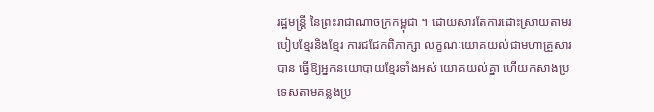រដ្ឋមន្ដ្រី នៃព្រះរាជាណាចក្រកម្ពុជា ។ ដោយសារតែការដោះស្រាយតាមរបៀបខ្មែរនិងខ្មែរ ការជជែកពិភាក្សា លក្ខណៈយោគយល់ជាមហាគ្រួសារ បាន ធ្វើឱ្យអ្នកនយោបាយខ្មែរទាំងអស់ យោគយល់គ្នា ហើយកសាងប្រទេសតាមគន្លងប្រ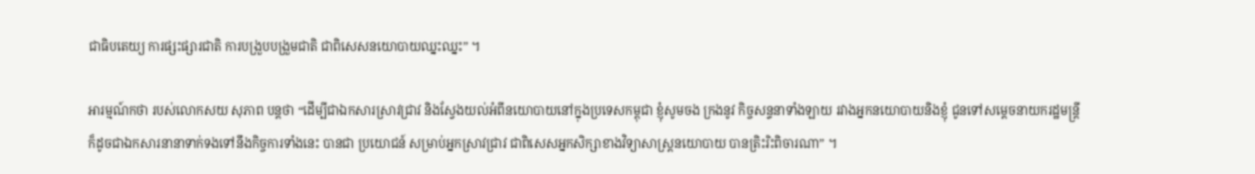ជាធិបតេយ្យ ការផ្សះផ្សារជាតិ ការបង្រួបបង្រួមជាតិ ជាពិសេសនយោបាយឈ្នះឈ្នះ” ។

អារម្មណ៍កថា របស់លោកសយ សុភាព បន្ដថា “ដើម្បីជាឯកសារស្រាវជ្រាវ និងស្វែងយល់អំពីនយោបាយនៅក្នុងប្រទេសកម្ពុជា ខ្ញុំសូមចង ក្រងនូវ កិច្ចសន្ទនាទាំងឡាយ រវាងអ្នកនយោបាយនិងខ្ញុំ ជូនទៅសម្ដេចនាយករដ្ឋមន្ដ្រី ក៏ដូចជាឯកសារនានាទាក់ទងទៅនឹងកិច្ចការទាំងនេះ បានជា ប្រយោជន៍ សម្រាប់អ្នកស្រាវជ្រាវ ជាពិសេសអ្នកសិក្សាខាងវិទ្យាសាស្ដ្រនយោបាយ បានត្រិះរិះពិចារណា” ។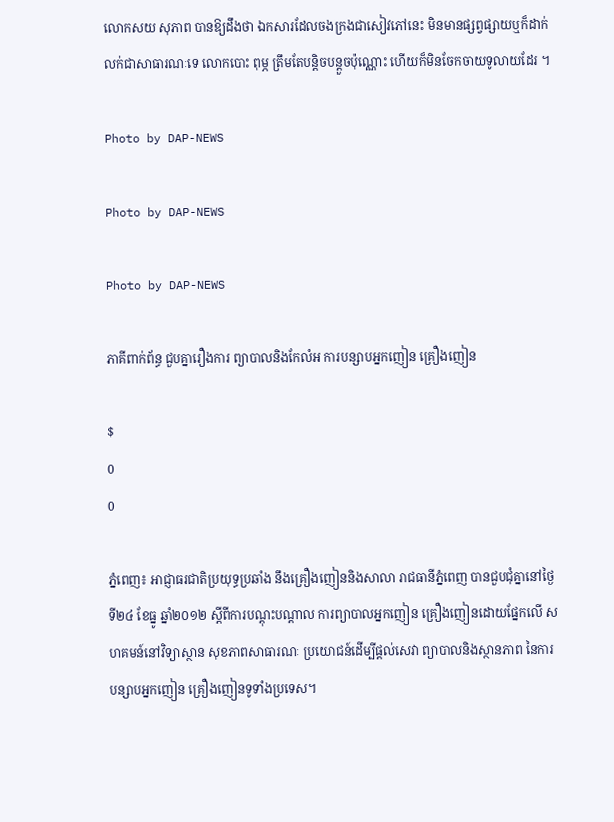លោកសយ សុភាព បានឱ្យដឹងថា ឯកសារដែលចងក្រងជាសៀវភៅនេះ មិនមានផ្សព្វផ្សាយឬក៏ដាក់លក់ជាសាធារណៈទេ លោកបោះ ពុម្ភ ត្រឹមតែបន្ដិចបន្ដួចប៉ុណ្ណោះ ហើយក៏មិនចែកចាយទូលាយដែរ ។

Photo by DAP-NEWS

Photo by DAP-NEWS

Photo by DAP-NEWS

ភាគីពាក់ព័ន្ធ ជួបគ្នារឿងការ ព្យាបាលនិងកែលំអ ការបន្សាបអ្នកញៀន គ្រឿងញៀន

$
0
0

ភ្នំពេញ៖ អាជ្ញាធរជាតិប្រយុទ្ធប្រឆាំង នឹងគ្រឿងញៀននិងសាលា រាជធានីភ្នំពេញ បានជួបជុំគ្នានៅថ្ងៃទី២៤ ខែធ្នូ ឆ្នាំ២០១២ ស្តីពីការបណ្តុះបណ្តាល ការព្យាបាលអ្នកញៀន គ្រឿងញៀនដោយផ្នែកលើ សហគមន៍នៅវិទ្យាស្ថាន សុខភាពសាធារណៈ ប្រយោជន៍ដើម្បីផ្តល់សេវា ព្យាបាលនិងស្ថានភាព នៃការបន្សាបអ្នកញៀន គ្រឿងញៀនទូទាំងប្រទេស។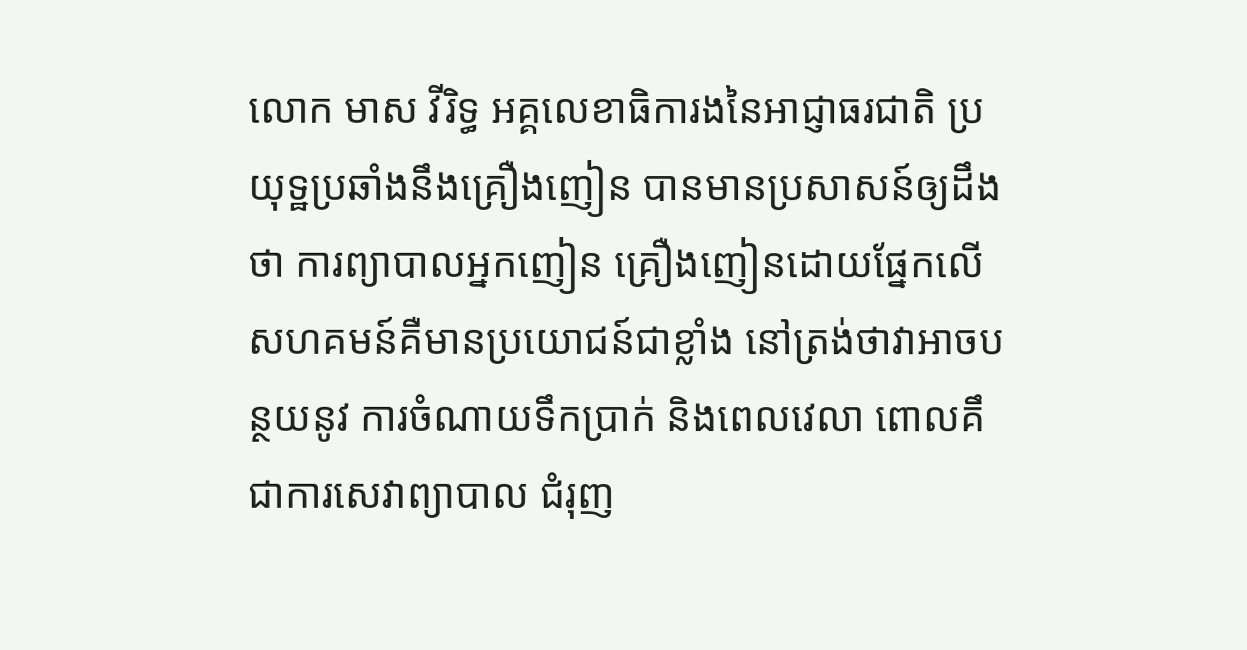លោក មាស វីរិទ្ធ អគ្គលេខាធិការងនៃអាជ្ញាធរជាតិ ប្រយុទ្ឋប្រឆាំងនឹងគ្រឿងញៀន បានមានប្រសាសន៍ឲ្យដឹងថា ការព្យាបាលអ្នកញៀន គ្រឿងញៀនដោយផ្នែកលើ សហគមន៍គឺមានប្រយោជន៍ជាខ្លាំង នៅត្រង់ថាវាអាចបន្ថយនូវ ការចំណាយទឹកប្រាក់ និងពេលវេលា ពោលគឹជាការសេវាព្យាបាល ជំរុញ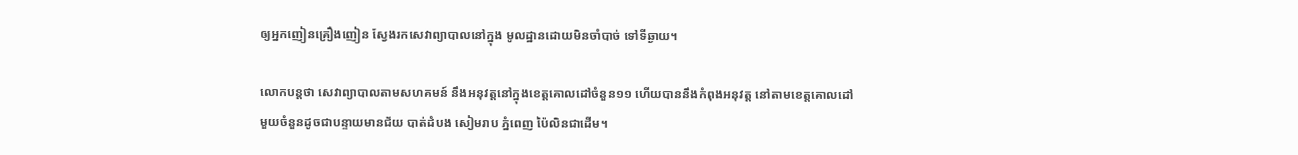ឲ្យអ្នកញៀនគ្រឿងញៀន ស្វែងរកសេវាព្យាបាលនៅក្នុង មូលដ្ឋានដោយមិនចាំបាច់ ទៅទីឆ្ងាយ។

លោកបន្តថា សេវាព្យាបាលតាមសហគមន៍ នឹងអនុវត្តនៅក្នុងខេត្តគោលដៅចំនួន១១ ហើយបាននឹងកំពុងអនុវត្ត នៅតាមខេត្តគោលដៅ មួយចំនួនដូចជាបន្ទាយមានជ័យ បាត់ដំបង សៀមរាប ភ្នំពេញ ប៉ៃលិនជាដើម។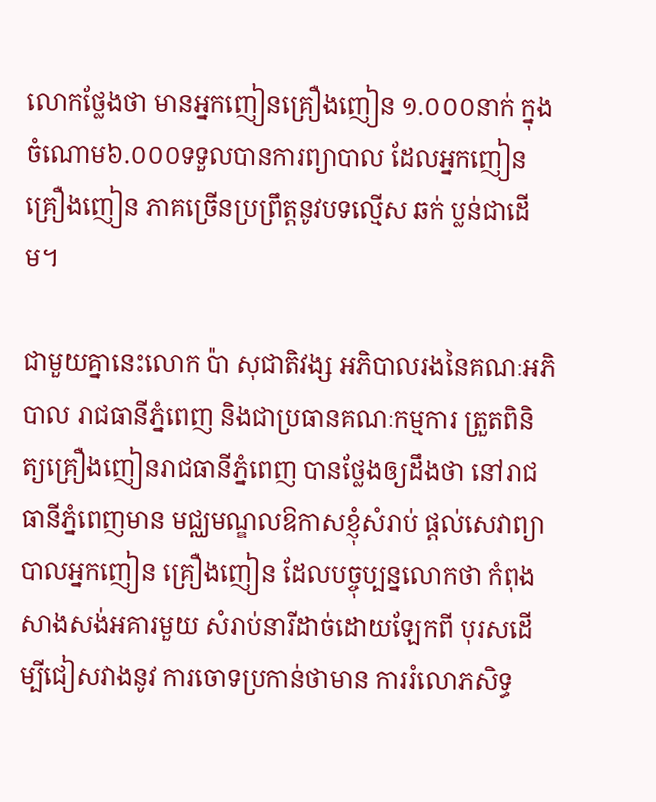លោកថ្លែងថា មានអ្នកញៀនគ្រឿងញៀន ១.០០០នាក់ ក្នុងចំណោម៦.០០០ទទួលបានការព្យាបាល ដែលអ្នកញៀនគ្រឿងញៀន ភាគច្រើនប្រព្រឹត្តនូវបទល្មើស ឆក់ ប្លន់ជាដើម។

ជាមួយគ្នានេះលោក ប៉ា សុជាតិវង្ស អភិបាលរងនៃគណៈអភិបាល រាជធានីភ្នំពេញ និងជាប្រធានគណៈកម្មការ ត្រួតពិនិត្យគ្រឿងញៀនរាជធានីភ្នំពេញ បានថ្លែងឲ្យដឹងថា នៅរាជធានីភ្នំពេញមាន មជ្ឈមណ្ឌលឱកាសខ្ញុំសំរាប់ ផ្តល់សេវាព្យាបាលអ្នកញៀន គ្រឿងញៀន ដែលបច្ចុប្បន្នលោកថា កំពុងសាងសង់អគារមួយ សំរាប់នារីដាច់ដោយឡែកពី បុរសដើម្បីជៀសវាងនូវ ការចោទប្រកាន់ថាមាន ការរំលោភសិទ្ធ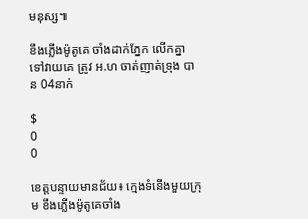មនុស្ស៕

ខឹងភ្លើងម៉ូតូគេ ចាំងដាក់ភ្នែក លើកគ្នា ទៅវាយគេ ត្រូវ អ.ហ ចាត់ញាត់ទ្រុង បាន 04នាក់

$
0
0

ខេត្តបន្ទាយមានជ័យ៖ ក្មេងទំនើងមួយក្រុម ខឹងភ្លើងម៉ូតូគេចាំង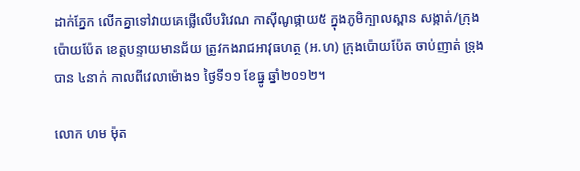ដាក់ភ្នែក លើកគ្នាទៅវាយគេផ្លើលើបរិវេណ កាស៊ីណូផ្កាយ៥ ក្នុងភូមិក្បាលស្ពាន សង្កាត់/ក្រុងប៉ោយប៉ែត ខេត្តបន្ទាយមានជ័យ ត្រូវកងរាជអាវុធហត្ថ (អ.ហ) ក្រុងប៉ោយប៉ែត ចាប់ញាត់ ទ្រុងបាន ៤នាក់ កាលពីវេលាម៉ោង១ ថ្ងៃទី១១ ខែធ្នូ ឆ្នាំ២០១២។

លោក ហម ម៉ុត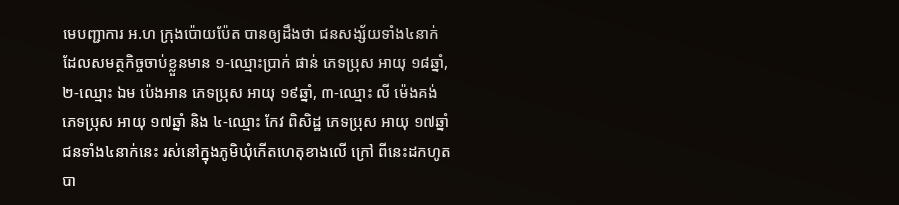មេបញ្ជាការ អ.ហ ក្រុងប៉ោយប៉ែត បានឲ្យដឹងថា ជនសង្ស័យទាំង៤នាក់ ដែលសមត្ថកិច្ចចាប់ខ្លួនមាន ១-ឈ្មោះប្រាក់ ផាន់ ភេទប្រុស អាយុ ១៨ឆ្នាំ, ២-ឈ្មោះ ឯម ប៉េងអាន ភេទប្រុស អាយុ ១៩ឆ្នាំ, ៣-ឈ្មោះ លី ម៉េងគង់ ភេទប្រុស អាយុ ១៧ឆ្នាំ និង ៤-ឈ្មោះ កែវ ពិសិដ្ឋ ភេទប្រុស អាយុ ១៧ឆ្នាំ ជនទាំង៤នាក់នេះ រស់នៅក្នុងភូមិឃុំកើតហេតុខាងលើ ក្រៅ ពីនេះដកហូតបា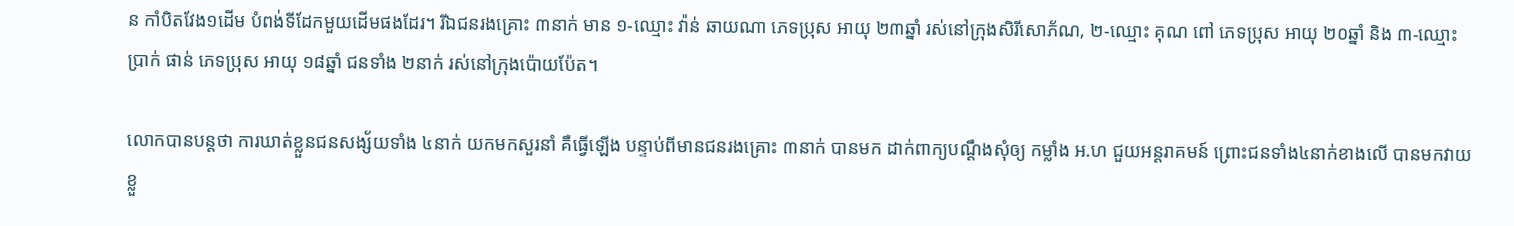ន កាំបិតវែង១ដើម បំពង់ទីដែកមួយដើមផងដែរ។ រីឯជនរងគ្រោះ ៣នាក់ មាន ១-ឈ្មោះ វ៉ាន់ ឆាយណា ភេទប្រុស អាយុ ២៣ឆ្នាំ រស់នៅក្រុងសិរីសោភ័ណ, ២-ឈ្មោះ គុណ ពៅ ភេទប្រុស អាយុ ២០ឆ្នាំ និង ៣-ឈ្មោះ ប្រាក់ ផាន់ ភេទប្រុស អាយុ ១៨ឆ្នាំ ជនទាំង ២នាក់ រស់នៅក្រុងប៉ោយប៉ែត។

លោកបានបន្តថា ការឃាត់ខ្លួនជនសង្ស័យទាំង ៤នាក់ យកមកសួរនាំ គឺធ្វើឡើង បន្ទាប់ពីមានជនរងគ្រោះ ៣នាក់ បានមក ដាក់ពាក្យបណ្តឹងសុំឲ្យ កម្លាំង អ.ហ ជួយអន្តរាគមន៍ ព្រោះជនទាំង៤នាក់ខាងលើ បានមកវាយខ្លួ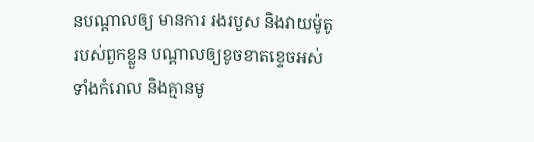នបណ្តាលឲ្យ មានការ រងរបួស និងវាយម៉ូតូរបស់ពួកខ្លួន បណ្តាលឲ្យខូចខាតខ្ទេចអស់ទាំងកំរោល និងគ្មានមូ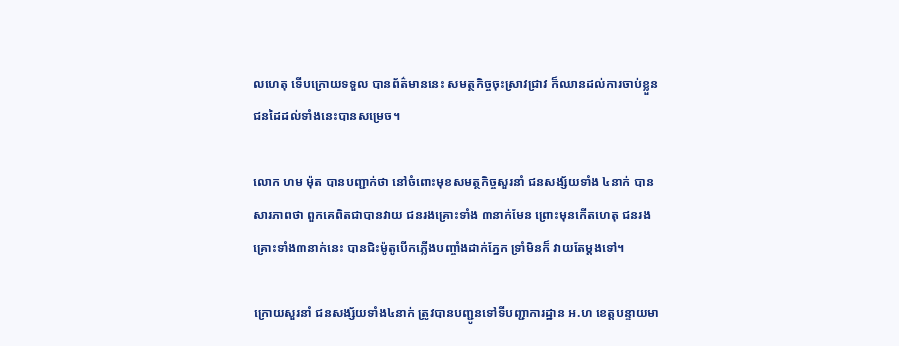លហេតុ ទើបក្រោយទទួល បានព័ត៌មាននេះ សមត្ថកិច្ចចុះស្រាវជ្រាវ ក៏ឈានដល់ការចាប់ខ្លួន ជនដៃដល់ទាំងនេះបានសម្រេច។

លោក ហម ម៉ុត បានបញ្ជាក់ថា នៅចំពោះមុខសមត្ថកិច្ចសួរនាំ ជនសង្ស័យទាំង ៤នាក់ បានសារភាពថា ពួកគេពិតជាបានវាយ ជនរងគ្រោះទាំង ៣នាក់មែន ព្រោះមុនកើតហេតុ ជនរងគ្រោះទាំង៣នាក់នេះ បានជិះម៉ូតូបើកភ្លើងបញ្ចាំងដាក់ភ្នែក ទ្រាំមិនក៏ វាយតែម្តងទៅ។

ក្រោយសួរនាំ ជនសង្ស័យទាំង៤នាក់ ត្រូវបានបញ្ជូនទៅទីបញ្ជាការដ្ឋាន អ.ហ ខេត្តបន្ទាយមា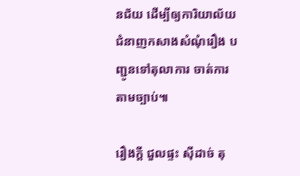នជ័យ ដើម្បីឲ្យការិយាល័យ ជំនាញកសាងសំណុំរឿង បញ្ជូនទៅតុលាការ ចាត់ការតាមច្បាប់៕

រឿងក្ដី ជួលផ្ទះ ស៊ីដាច់ តុ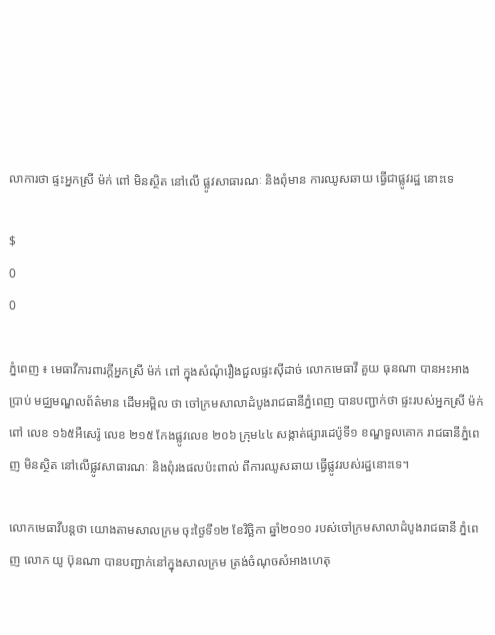លាការថា ផ្ទះអ្នកស្រី ម៉ក់ ពៅ មិនស្ថិត នៅលើ ផ្លូវសាធារណៈ និងពុំមាន ការឈូសឆាយ ធ្វើជាផ្លូវរដ្ឋ នោះទេ

$
0
0

ភ្នំពេញ ៖ មេធាវីការពារក្ដីអ្នកស្រី ម៉ក់ ពៅ ក្នុងសំណុំរឿងជួលផ្ទះស៊ីដាច់ លោកមេធាវី គួយ ធុនណា បានអះអាង ប្រាប់ មជ្ឈមណ្ឌលព័ត៌មាន ដើមអម្ពិល ថា ចៅក្រមសាលាដំបូងរាជធានីភ្នំពេញ បានបញ្ជាក់ថា ផ្ទះរបស់អ្នកស្រី ម៉ក់ ពៅ លេខ ១៦៥អឺសេរ៉ូ លេខ ២១៥ កែងផ្លូវលេខ ២០៦ ក្រុម៤៤ សង្កាត់ផ្សារដេប៉ូទី១ ខណ្ឌទួលគោក រាជធានីភ្នំពេញ មិនស្ថិត នៅលើផ្លូវសាធារណៈ និងពុំរងផលប៉ះពាល់ ពីការឈូសឆាយ ធ្វើផ្លូវរបស់រដ្ឋនោះទេ។

លោកមេធាវីបន្ដថា យោងតាមសាលក្រម ចុះថ្ងៃទី១២ ខែវិច្ឆិកា ឆ្នាំ២០១០ របស់ចៅក្រមសាលាដំបូងរាជធានី ភ្នំពេញ លោក យូ ប៊ុនណា បានបញ្ជាក់នៅក្នុងសាលក្រម ត្រង់ចំណុចសំអាងហេតុ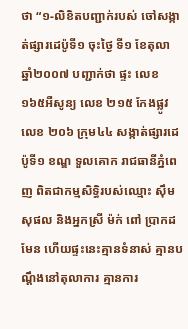ថា “១-លិខិតបញ្ជាក់របស់ ចៅសង្កាត់ផ្សារដេប៉ូទី១ ចុះថ្ងៃ ទី១ ខែតុលា ឆ្នាំ២០០៧ បញ្ជាក់ថា ផ្ទះ លេខ ១៦៥អឺសូន្យ លេខ ២១៥ កែងផ្លូវលេខ ២០៦ ក្រុម៤៤ សង្កាត់ផ្សារដេប៉ូទី១ ខណ្ឌ ទួលគោក រាជធានីភ្នំពេញ ពិតជាកម្មសិទ្ធិរបស់ឈ្មោះ ស៊ឹម សុផល និងអ្នកស្រី ម៉ក់ ពៅ ប្រាកដមែន ហើយផ្ទះនេះគ្មានទំនាស់ គ្មានបណ្ដឹងនៅតុលាការ គ្មានការ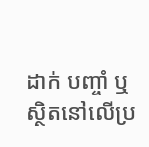ដាក់ បញ្ចាំ ឬស្ថិតនៅលើប្រ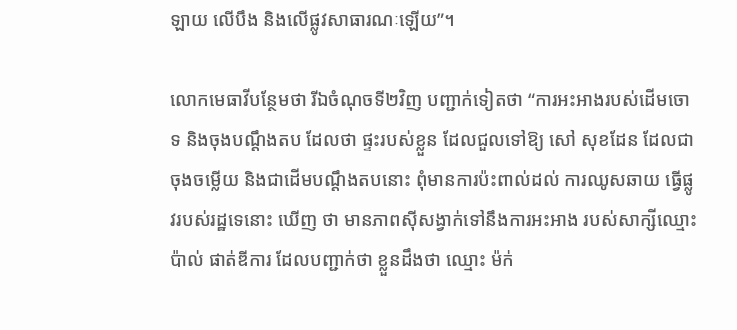ឡាយ លើបឹង និងលើផ្លូវសាធារណៈឡើយ”។

លោកមេធាវីបន្ថែមថា រីឯចំណុចទី២វិញ បញ្ជាក់ទៀតថា “ការអះអាងរបស់ដើមចោទ និងចុងបណ្ដឹងតប ដែលថា ផ្ទះរបស់ខ្លួន ដែលជួលទៅឱ្យ សៅ សុខដែន ដែលជាចុងចម្លើយ និងជាដើមបណ្ដឹងតបនោះ ពុំមានការប៉ះពាល់ដល់ ការឈូសឆាយ ធ្វើផ្លូវរបស់រដ្ឋទេនោះ ឃើញ ថា មានភាពស៊ីសង្វាក់ទៅនឹងការអះអាង របស់សាក្សីឈ្មោះ ប៉ាល់ ផាត់ឌីការ ដែលបញ្ជាក់ថា ខ្លួនដឹងថា ឈ្មោះ ម៉ក់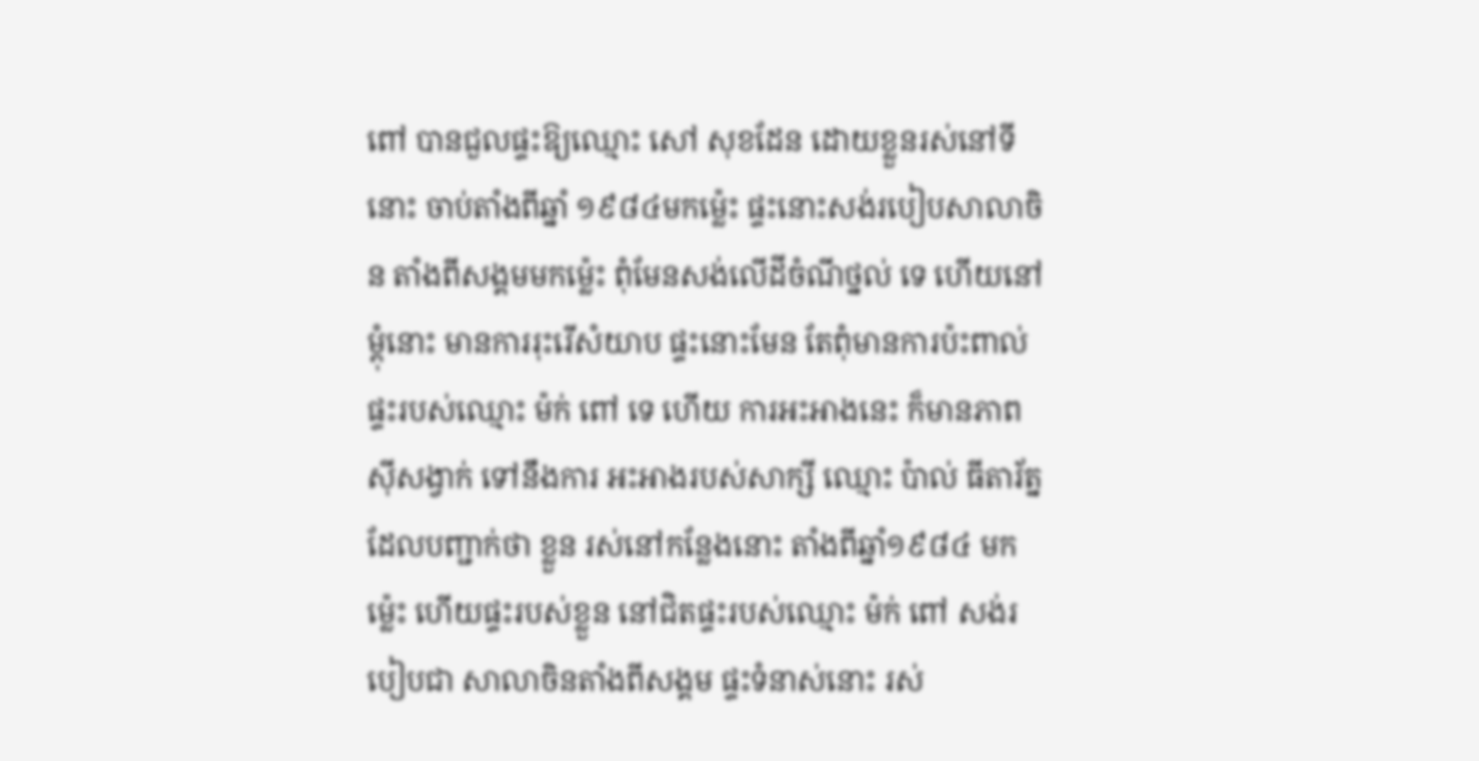ពៅ បានជួលផ្ទះឱ្យឈ្មោះ សៅ សុខដែន ដោយខ្លួនរស់នៅទី នោះ ចាប់តាំងពីឆ្នាំ ១៩៨៤មកម្ល៉េះ ផ្ទះនោះសង់របៀបសាលាចិន តាំងពីសង្គមមកម្ល៉េះ ពុំមែនសង់លើដីចំណីថ្នល់ ទេ ហើយនៅម្ដុំនោះ មានការរុះរើសំយាប ផ្ទះនោះមែន តែពុំមានការប៉ះពាល់ផ្ទះរបស់ឈ្មោះ ម៉ក់ ពៅ ទេ ហើយ ការអះអាងនេះ ក៏មានភាពស៊ីសង្វាក់ ទៅនឹងការ អះអាងរបស់សាក្សី ឈ្មោះ ប៉ាល់ ធីតារ័ត្ន ដែលបញ្ជាក់ថា ខ្លួន រស់នៅកន្លែងនោះ តាំងពីឆ្នាំ១៩៨៤ មកម្ល៉េះ ហើយផ្ទះរបស់ខ្លួន នៅជិតផ្ទះរបស់ឈ្មោះ ម៉ក់ ពៅ សង់របៀបជា សាលាចិនតាំងពីសង្គម ផ្ទះទំនាស់នោះ រស់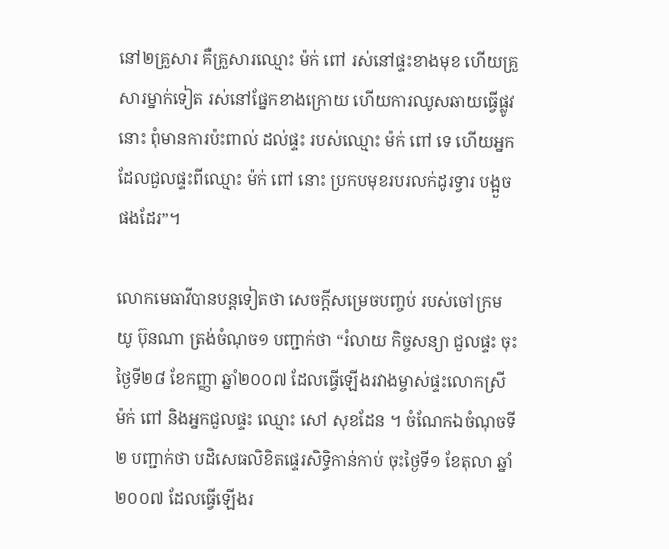នៅ២គ្រួសារ គឺគ្រួសារឈ្មោះ ម៉ក់ ពៅ រស់នៅផ្ទះខាងមុខ ហើយគ្រួសារម្នាក់ទៀត រស់នៅផ្នែកខាងក្រោយ ហើយការឈូសឆាយធ្វើផ្លូវនោះ ពុំមានការប៉ះពាល់ ដល់ផ្ទះ របស់ឈ្មោះ ម៉ក់ ពៅ ទេ ហើយអ្នកដែលជួលផ្ទះពីឈ្មោះ ម៉ក់ ពៅ នោះ ប្រកបមុខរបរលក់ដូរទ្វារ បង្អួចផងដែរ”។

លោកមេធាវីបានបន្ដទៀតថា សេចក្ដីសម្រេចបញ្ចប់ របស់ចៅក្រម យូ ប៊ុនណា ត្រង់ចំណុច១ បញ្ជាក់ថា “រំលាយ កិច្ចសន្យា ជួលផ្ទះ ចុះថ្ងៃទី២៨ ខែកញ្ញា ឆ្នាំ២០០៧ ដែលធ្វើឡើងរវាងម្ចាស់ផ្ទះលោកស្រី ម៉ក់ ពៅ និងអ្នកជួលផ្ទះ ឈ្មោះ សៅ សុខដែន ។ ចំណែកឯចំណុចទី២ បញ្ជាក់ថា បដិសេធលិខិតផ្ទេរសិទ្ធិកាន់កាប់ ចុះថ្ងៃទី១ ខែតុលា ឆ្នាំ ២០០៧ ដែលធ្វើឡើងរ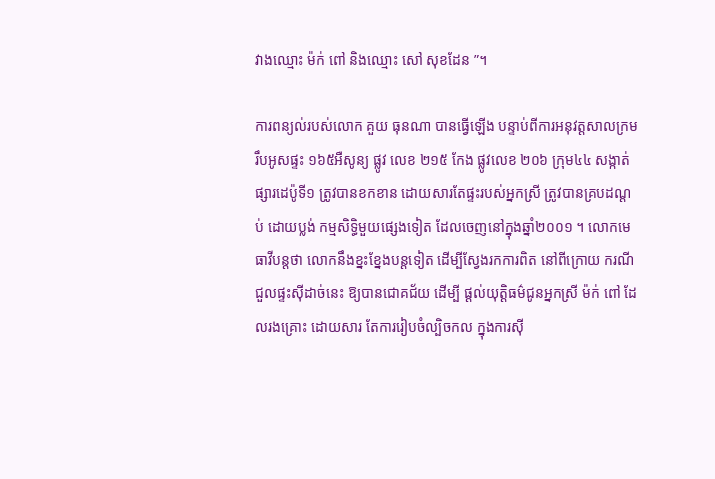វាងឈ្មោះ ម៉ក់ ពៅ និងឈ្មោះ សៅ សុខដែន ”។

ការពន្យល់របស់លោក គួយ ធុនណា បានធ្វើឡើង បន្ទាប់ពីការអនុវត្ដសាលក្រម រឹបអូសផ្ទះ ១៦៥អឺសូន្យ ផ្លូវ លេខ ២១៥ កែង ផ្លូវលេខ ២០៦ ក្រុម៤៤ សង្កាត់ផ្សារដេប៉ូទី១ ត្រូវបានខកខាន ដោយសារតែផ្ទះរបស់អ្នកស្រី ត្រូវបានគ្របដណ្ដប់ ដោយប្លង់ កម្មសិទ្ធិមួយផ្សេងទៀត ដែលចេញនៅក្នុងឆ្នាំ២០០១ ។ លោកមេធាវីបន្ដថា លោកនឹងខ្នះខ្នែងបន្ដទៀត ដើម្បីស្វែងរកការពិត នៅពីក្រោយ ករណីជួលផ្ទះស៊ីដាច់នេះ ឱ្យបានជោគជ័យ ដើម្បី ផ្ដល់យុត្ដិធម៌ជូនអ្នកស្រី ម៉ក់ ពៅ ដែលរងគ្រោះ ដោយសារ តែការរៀបចំល្បិចកល ក្នុងការស៊ី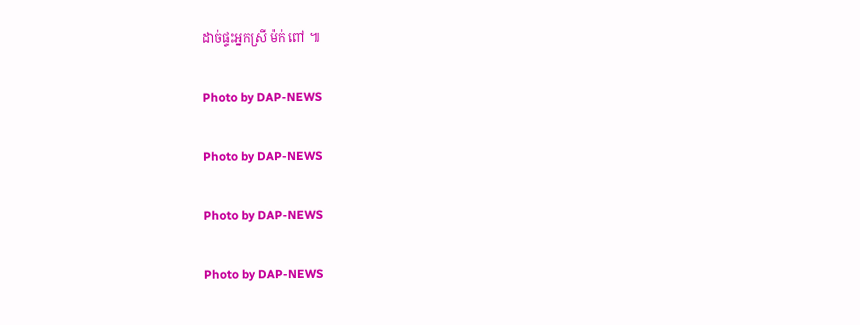ដាច់ផ្ទះអ្នកស្រី ម៉ក់ ពៅ ៕

Photo by DAP-NEWS

Photo by DAP-NEWS

Photo by DAP-NEWS

Photo by DAP-NEWS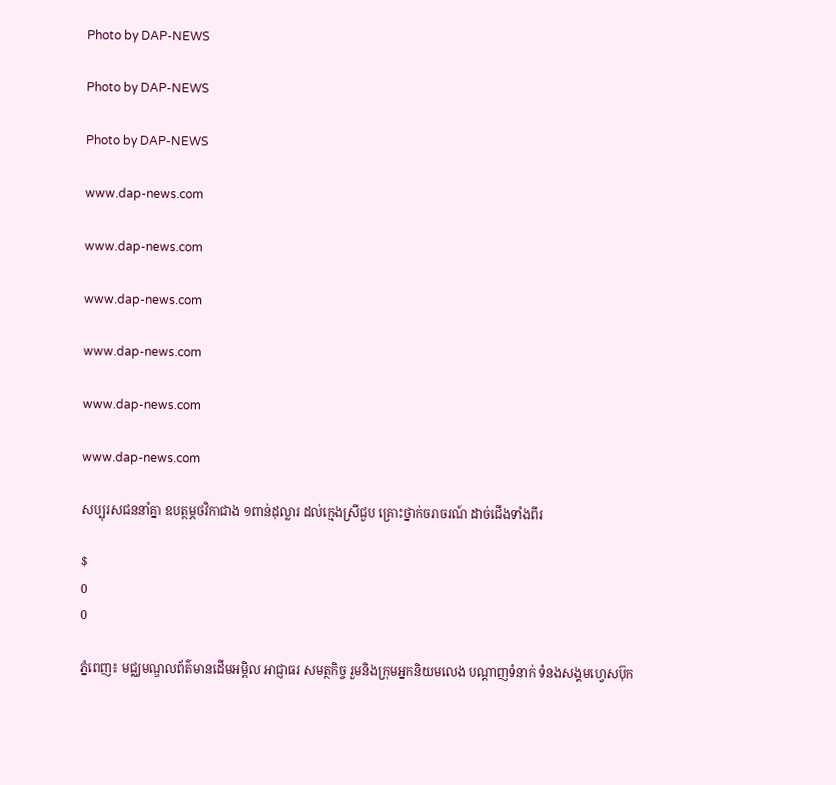Photo by DAP-NEWS

Photo by DAP-NEWS

Photo by DAP-NEWS

www.dap-news.com

www.dap-news.com

www.dap-news.com

www.dap-news.com

www.dap-news.com

www.dap-news.com

សប្បុរសជននាំគ្នា ឧបត្ថម្ភថវិកាជាង ១ពាន់ដុល្លារ ដល់ក្មេងស្រីជួប គ្រោះថ្នាក់ចរាចរណ៍ ដាច់ជើងទាំងពីរ

$
0
0

ភ្នំពេញ៖ មជ្ឈមណ្ឌលព័ត៌មានដើមអម្ពិល អាជ្ញាធរ សមត្ថកិច្ច រួមនិងក្រុមអ្នកនិយមលេង បណ្ដាញទំនាក់ ទំនងសង្គមហ្វេសប៊ុក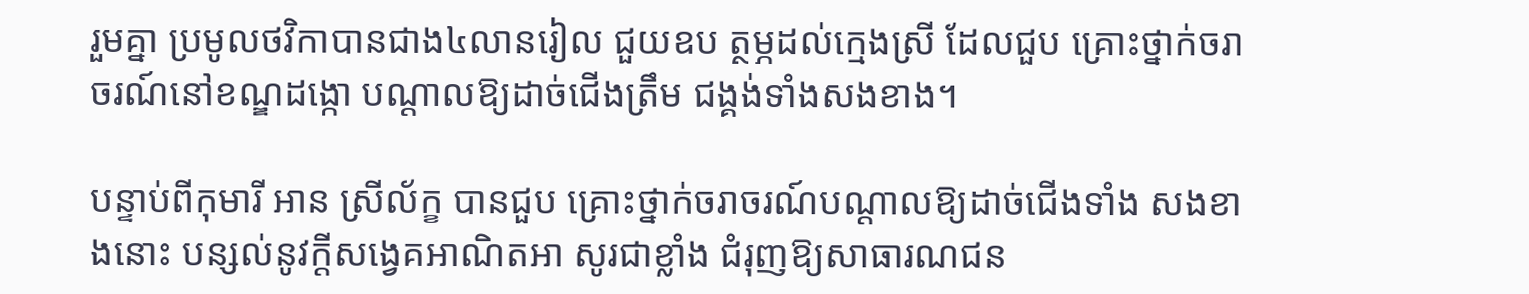រួមគ្នា ប្រមូលថវិកាបានជាង៤លានរៀល ជួយឧប ត្ថម្ភដល់ក្មេងស្រី ដែលជួប គ្រោះថ្នាក់ចរាចរណ៍នៅខណ្ឌដង្កោ បណ្ដាលឱ្យដាច់ជើងត្រឹម ជង្គង់ទាំងសងខាង។

បន្ទាប់ពីកុមារី អាន ស្រីល័ក្ខ បានជួប គ្រោះថ្នាក់ចរាចរណ៍បណ្ដាលឱ្យដាច់ជើងទាំង សងខាងនោះ បន្សល់នូវក្ដីសង្វេគអាណិតអា សូរជាខ្លាំង ជំរុញឱ្យសាធារណជន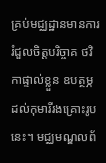គ្រប់មជ្ឈដ្ឋានមានការរំជួលចិត្ដបរិច្ចាគ ថវិកាផ្ទាល់ខ្លួន ឧបត្ថម្ភដល់កុមារីរងគ្រោះរូបនេះ។ មជ្ឈមណ្ឌលព័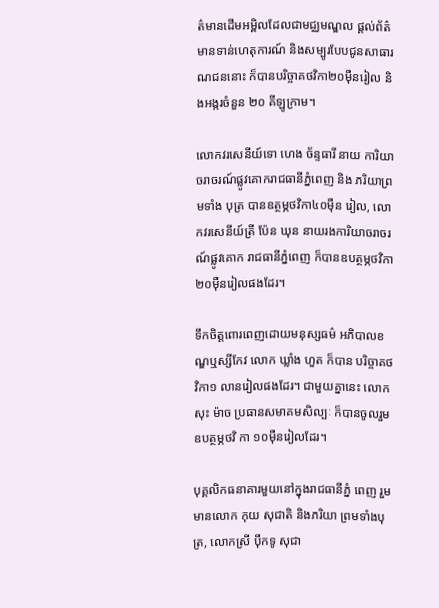ត៌មានដើមអម្ពិលដែលជាមជ្ឈមណ្ឌល ផ្ដល់ព័ត៌មានទាន់ហេតុការណ៍ និងសម្បូរបែបជូនសាធារណជននោះ ក៏បានបរិច្ចាគថវិកា២០ម៉ឺនរៀល និងអង្ករចំនួន ២០ គីឡូក្រាម។

លោកវរសេនីយ៍ទោ ហេង ច័ន្ទធារី នាយ ការិយាចរាចរណ៍ផ្លូវគោករាជធានីភ្នំពេញ និង ភរិយាព្រមទាំង បុត្រ បានឧត្ថម្ភថវិកា៤០ម៉ឺន រៀល, លោកវរសេនីយ៍ត្រី ប៉ែន ឃុន នាយរងការិយាចរាចរណ៍ផ្លូវគោក រាជធានីភ្នំពេញ ក៏បានឧបត្ថម្ភថវិកា ២០ម៉ឺនរៀលផងដែរ។

ទឹកចិត្ដពោរពេញដោយមនុស្សធម៌ អភិបាលខណ្ឌឬស្សីកែវ លោក ឃ្លាំង ហួត ក៏បាន បរិច្ចាគថវិកា១ លានរៀលផងដែរ។ ជាមួយគ្នានេះ លោក សុះ ម៉ាច ប្រធានសមាគមសិល្បៈ ក៏បានចូលរួមឧបត្ថម្ភថវិ កា ១០ម៉ឺនរៀលដែរ។

បុគ្គលិកធនាគារមួយនៅក្នុងរាជធានីភ្នំ ពេញ រួមមានលោក កុយ សុជាតិ និងភរិយា ព្រមទាំងបុត្រ, លោកស្រី ប៉ឹកទូ សុជា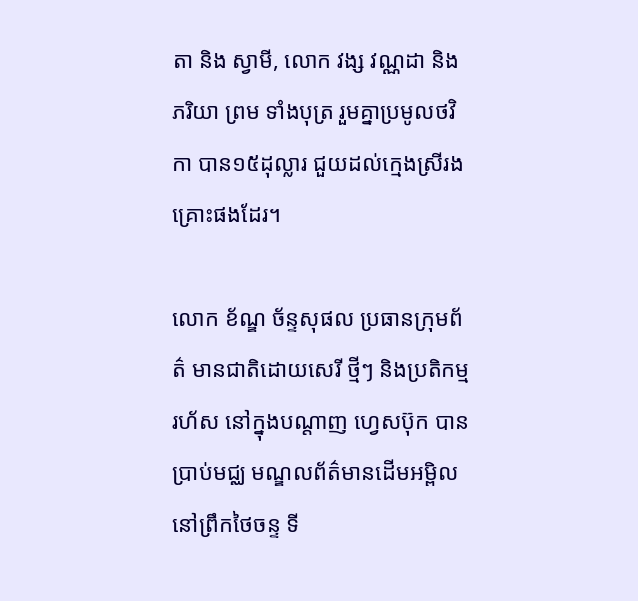តា និង ស្វាមី, លោក វង្ស វណ្ណដា និងភរិយា ព្រម ទាំងបុត្រ រួមគ្នាប្រមូលថវិកា បាន១៥ដុល្លារ ជួយដល់ក្មេងស្រីរងគ្រោះផងដែរ។

លោក ខ័ណ្ឌ ច័ន្ទសុផល ប្រធានក្រុមព័ត៌ មានជាតិដោយសេរី ថ្មីៗ និងប្រតិកម្មរហ័ស នៅក្នុងបណ្ដាញ ហ្វេសប៊ុក បានប្រាប់មជ្ឈ មណ្ឌលព័ត៌មានដើមអម្ពិលនៅព្រឹកថៃចន្ទ ទី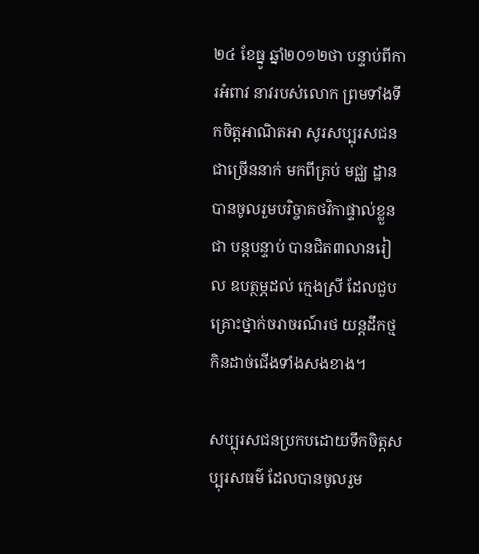២៤ ខែធ្នូ ឆ្នាំ២០១២ថា បន្ទាប់ពីការអំពាវ នាវរបស់លោក ព្រមទាំងទឹកចិត្ដអាណិតអា សូរសប្បុរសជនជាច្រើននាក់ មកពីគ្រប់ មជ្ឈ ដ្ឋាន បានចូលរួមបរិច្ចាគថវិកាផ្ទាល់ខ្លួនជា បន្ដបន្ទាប់ បានជិត៣លានរៀល ឧបត្ថម្ភដល់ ក្មេងស្រី ដែលជួបគ្រោះថ្នាក់ចរាចរណ៍រថ យន្ដដឹកថ្មកិនដាច់ជើងទាំងសងខាង។

សប្បុរសជនប្រកបដោយទឹកចិត្ដសប្បុរសធម៌ ដែលបានចូលរួម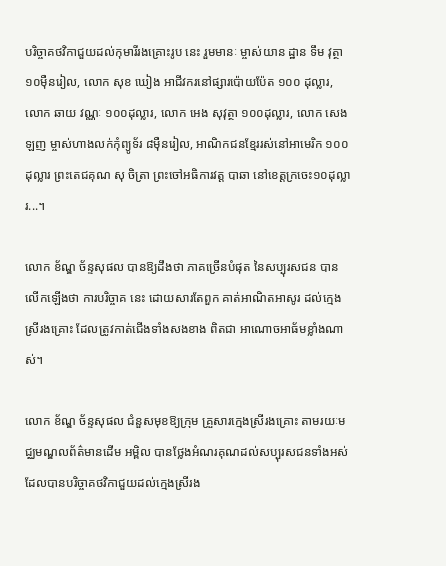បរិច្ចាគថវិកាជួយដល់កុមារីរងគ្រោះរូប នេះ រួមមានៈ ម្ចាស់យាន ដ្ឋាន ទឹម វុត្ថា ១០ម៉ឺនរៀល, លោក សុខ ឃៀង អាជីវករនៅផ្សារប៉ោយប៉ែត ១០០ ដុល្លារ, លោក ឆាយ វណ្ណៈ ១០០ដុល្លារ, លោក អេង សុវុត្ថា ១០០ដុល្លារ, លោក សេង ឡញ ម្ចាស់ហាងលក់កុំព្យូទ័រ ៨ម៉ឺនរៀល, អាណិកជនខ្មែររស់នៅអាមេរិក ១០០ដុល្លារ ព្រះតេជគុណ សុ ចិត្រា ព្រះចៅអធិការវត្ដ បាឆា នៅខេត្ដក្រចេះ១០ដុល្លារ...។

លោក ខ័ណ្ឌ ច័ន្ទសុផល បានឱ្យដឹងថា ភាគច្រើនបំផុត នៃសប្បុរសជន បានលើកឡើងថា ការបរិច្ចាគ នេះ ដោយសារតែពួក គាត់អាណិតអាសូរ ដល់ក្មេងស្រីរងគ្រោះ ដែលត្រូវកាត់ជើងទាំងសងខាង ពិតជា អាណោចអាធ័មខ្លាំងណាស់។

លោក ខ័ណ្ឌ ច័ន្ទសុផល ជំនួសមុខឱ្យក្រុម គ្រួសារក្មេងស្រីរងគ្រោះ តាមរយៈមជ្ឈមណ្ឌលព័ត៌មានដើម អម្ពិល បានថ្លែងអំណរគុណដល់សប្បុរសជនទាំងអស់ ដែលបានបរិច្ចាគថវិកាជួយដល់ក្មេងស្រីរង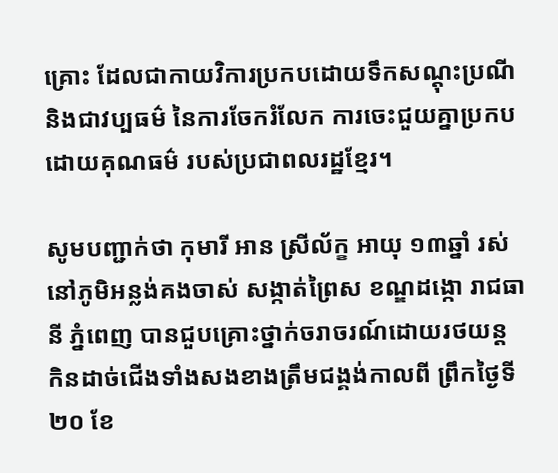គ្រោះ ដែលជាកាយវិការប្រកបដោយទឹកសណ្ដុះប្រណី និងជាវប្បធម៌ នៃការចែករំលែក ការចេះជួយគ្នាប្រកប ដោយគុណធម៌ របស់ប្រជាពលរដ្ឋខ្មែរ។

សូមបញ្ជាក់ថា កុមារី អាន ស្រីល័ក្ខ អាយុ ១៣ឆ្នាំ រស់នៅភូមិអន្លង់គងចាស់ សង្កាត់ព្រៃស ខណ្ឌដង្កោ រាជធានី ភ្នំពេញ បានជួបគ្រោះថ្នាក់ចរាចរណ៍ដោយរថយន្ដ កិនដាច់ជើងទាំងសងខាងត្រឹមជង្គង់កាលពី ព្រឹកថ្ងៃទី២០ ខែ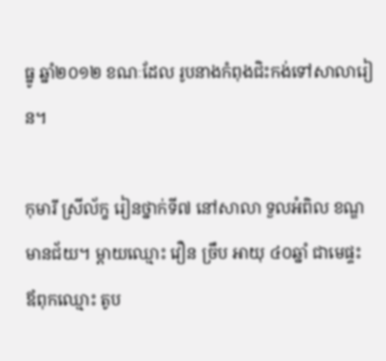ធ្នូ ឆ្នាំ២០១២ ខណៈដែល រូបនាងកំពុងជិះកង់ទៅសាលារៀន។

កុមារី ស្រីល័ក្ខ រៀនថ្នាក់ទី៧ នៅសាលា ទួលអំពិល ខណ្ឌមានជ័យ។ ម្ដាយឈ្មោះ វឿន ច្រឹប អាយុ ៤០ឆ្នាំ ជាមេផ្ទះ ឪពុកឈ្មោះ តូប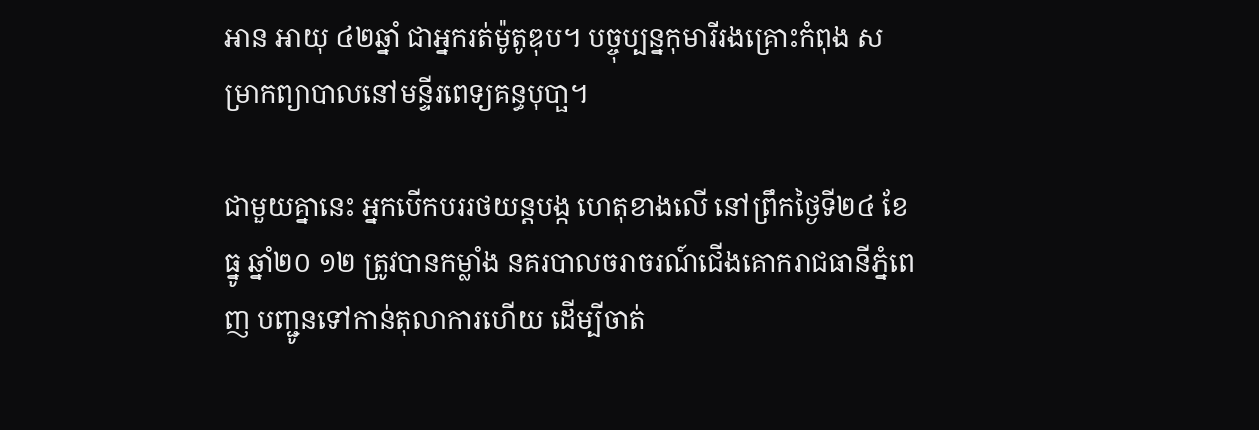អាន អាយុ ៤២ឆ្នាំ ជាអ្នករត់ម៉ូតូឌុប។ បច្ចុប្បន្នកុមារីរងគ្រោះកំពុង សម្រាកព្យាបាលនៅមន្ទីរពេទ្យគន្ធបុបា្ផ។

ជាមួយគ្នានេះ អ្នកបើកបររថយន្ដបង្ក ហេតុខាងលើ នៅព្រឹកថ្ងៃទី២៤ ខែធ្នូ ឆ្នាំ២០ ១២ ត្រូវបានកម្លាំង នគរបាលចរាចរណ៍ជើងគោករាជធានីភ្នំពេញ បញ្ជូនទៅកាន់តុលាការហើយ ដើម្បីចាត់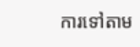ការទៅតាម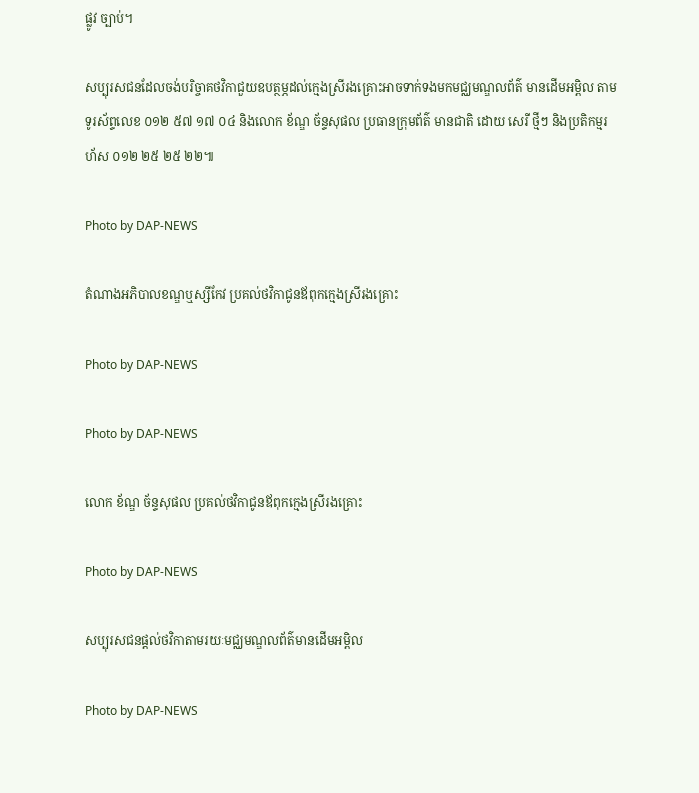ផ្លូវ ច្បាប់។

សប្បុរសជនដែលចង់បរិច្ចាគថវិកាជួយឧបត្ថម្ភដល់ក្មេងស្រីរងគ្រោះអាចទាក់ទងមកមជ្ឈមណ្ឌលព័ត៌ មានដើមអម្ពិល តាមទូរស័ព្ទលេខ ០១២ ៥៧ ១៧ ០៤ និងលោក ខ័ណ្ឌ ច័ន្ទសុផល ប្រធានក្រុមព័ត៌ មានជាតិ ដោយ សេរី ថ្មីៗ និងប្រតិកម្មរហ័ស ០១២ ២៥ ២៥ ២២៕

Photo by DAP-NEWS

តំណាងអភិបាលខណ្ឌឬស្សីកែវ ប្រគល់ថវិកាជូនឪពុកក្មេងស្រីរងគ្រោះ

Photo by DAP-NEWS

Photo by DAP-NEWS

លោក ខ័ណ្ឌ ច័ន្ទសុផល ប្រគល់ថវិកាជូនឪពុកក្មេងស្រីរងគ្រោះ

Photo by DAP-NEWS

សប្បុរសជនផ្តល់ថវិកាតាមរយៈមជ្ឈមណ្ឌលព័ត៌មានដើមអម្ពិល

Photo by DAP-NEWS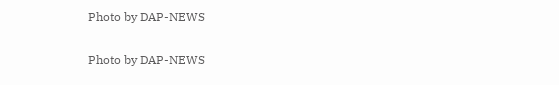Photo by DAP-NEWS

Photo by DAP-NEWS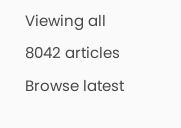Viewing all 8042 articles
Browse latest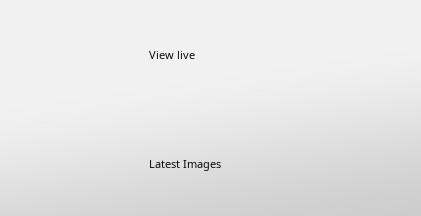View live




Latest Images